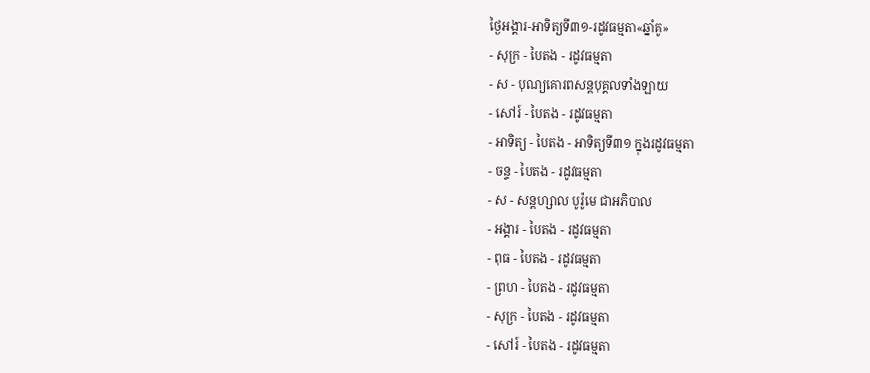ថ្ងៃអង្គារ-អាទិត្យទី៣១-រដូវធម្មតា«ឆ្នាំគូ»
- សុក្រ - បៃតង - រដូវធម្មតា
- ស - បុណ្យគោរពសន្ដបុគ្គលទាំងឡាយ
- សៅរ៍ - បៃតង - រដូវធម្មតា
- អាទិត្យ - បៃតង - អាទិត្យទី៣១ ក្នុងរដូវធម្មតា
- ចន្ទ - បៃតង - រដូវធម្មតា
- ស - សន្ដហ្សាល បូរ៉ូមេ ជាអភិបាល
- អង្គារ - បៃតង - រដូវធម្មតា
- ពុធ - បៃតង - រដូវធម្មតា
- ព្រហ - បៃតង - រដូវធម្មតា
- សុក្រ - បៃតង - រដូវធម្មតា
- សៅរ៍ - បៃតង - រដូវធម្មតា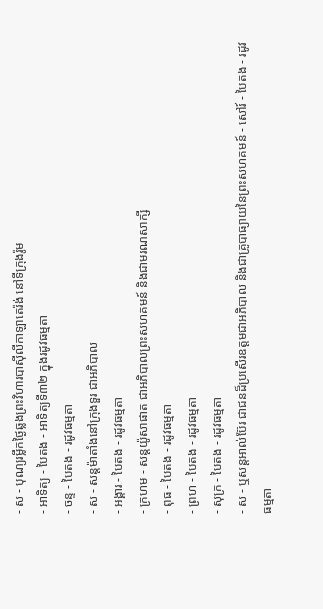- ស - បុណ្យរម្លឹកថ្ងៃឆ្លងព្រះវិហារបាស៊ីលីកាឡាតេរ៉ង់ នៅទីក្រុងរ៉ូម
- អាទិត្យ - បៃតង - អាទិត្យទី៣២ ក្នុងរដូវធម្មតា
- ចន្ទ - បៃតង - រដូវធម្មតា
- ស - សន្ដម៉ាតាំងនៅក្រុងទួរ ជាអភិបាល
- អង្គារ - បៃតង - រដូវធម្មតា
- ក្រហម - សន្ដយ៉ូសាផាត ជាអភិបាលព្រះសហគមន៍ និងជាមរណសាក្សី
- ពុធ - បៃតង - រដូវធម្មតា
- ព្រហ - បៃតង - រដូវធម្មតា
- សុក្រ - បៃតង - រដូវធម្មតា
- ស - ឬសន្ដអាល់ប៊ែរ ជាជនដ៏ប្រសើរឧត្ដមជាអភិបាល និងជាគ្រូបាធ្យាយនៃព្រះសហគមន៍ - សៅរ៍ - បៃតង - រដូវធម្មតា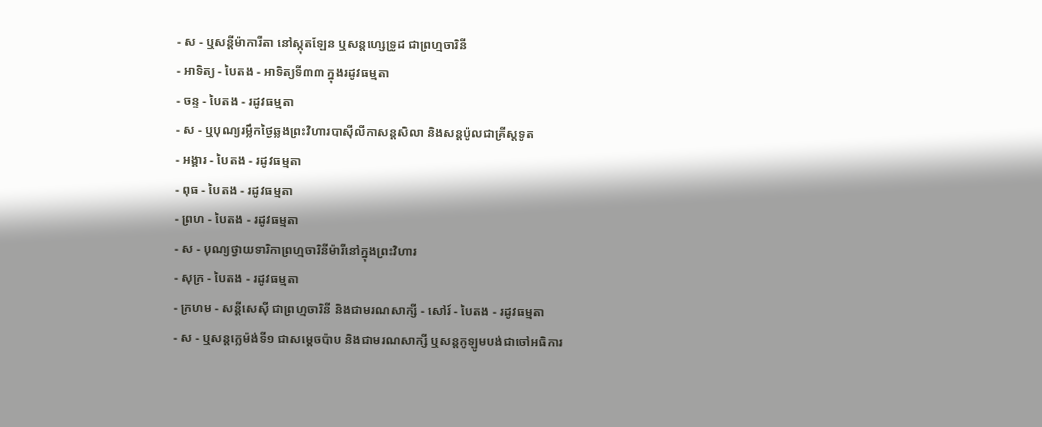- ស - ឬសន្ដីម៉ាការីតា នៅស្កុតឡែន ឬសន្ដហ្សេទ្រូដ ជាព្រហ្មចារិនី
- អាទិត្យ - បៃតង - អាទិត្យទី៣៣ ក្នុងរដូវធម្មតា
- ចន្ទ - បៃតង - រដូវធម្មតា
- ស - ឬបុណ្យរម្លឹកថ្ងៃឆ្លងព្រះវិហារបាស៊ីលីកាសន្ដសិលា និងសន្ដប៉ូលជាគ្រីស្ដទូត
- អង្គារ - បៃតង - រដូវធម្មតា
- ពុធ - បៃតង - រដូវធម្មតា
- ព្រហ - បៃតង - រដូវធម្មតា
- ស - បុណ្យថ្វាយទារិកាព្រហ្មចារិនីម៉ារីនៅក្នុងព្រះវិហារ
- សុក្រ - បៃតង - រដូវធម្មតា
- ក្រហម - សន្ដីសេស៊ី ជាព្រហ្មចារិនី និងជាមរណសាក្សី - សៅរ៍ - បៃតង - រដូវធម្មតា
- ស - ឬសន្ដក្លេម៉ង់ទី១ ជាសម្ដេចប៉ាប និងជាមរណសាក្សី ឬសន្ដកូឡូមបង់ជាចៅអធិការ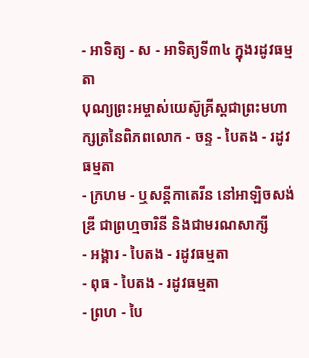- អាទិត្យ - ស - អាទិត្យទី៣៤ ក្នុងរដូវធម្មតា
បុណ្យព្រះអម្ចាស់យេស៊ូគ្រីស្ដជាព្រះមហាក្សត្រនៃពិភពលោក - ចន្ទ - បៃតង - រដូវធម្មតា
- ក្រហម - ឬសន្ដីកាតេរីន នៅអាឡិចសង់ឌ្រី ជាព្រហ្មចារិនី និងជាមរណសាក្សី
- អង្គារ - បៃតង - រដូវធម្មតា
- ពុធ - បៃតង - រដូវធម្មតា
- ព្រហ - បៃ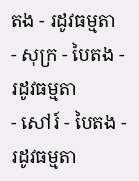តង - រដូវធម្មតា
- សុក្រ - បៃតង - រដូវធម្មតា
- សៅរ៍ - បៃតង - រដូវធម្មតា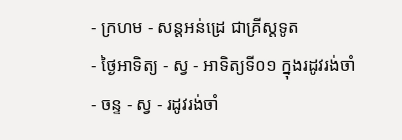- ក្រហម - សន្ដអន់ដ្រេ ជាគ្រីស្ដទូត
- ថ្ងៃអាទិត្យ - ស្វ - អាទិត្យទី០១ ក្នុងរដូវរង់ចាំ
- ចន្ទ - ស្វ - រដូវរង់ចាំ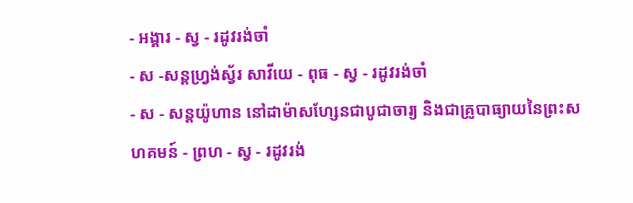- អង្គារ - ស្វ - រដូវរង់ចាំ
- ស -សន្ដហ្វ្រង់ស្វ័រ សាវីយេ - ពុធ - ស្វ - រដូវរង់ចាំ
- ស - សន្ដយ៉ូហាន នៅដាម៉ាសហ្សែនជាបូជាចារ្យ និងជាគ្រូបាធ្យាយនៃព្រះសហគមន៍ - ព្រហ - ស្វ - រដូវរង់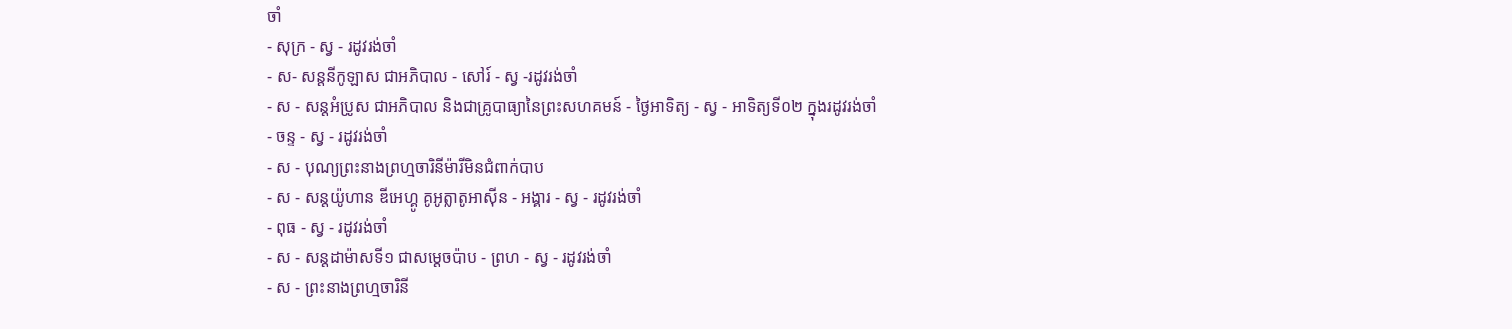ចាំ
- សុក្រ - ស្វ - រដូវរង់ចាំ
- ស- សន្ដនីកូឡាស ជាអភិបាល - សៅរ៍ - ស្វ -រដូវរង់ចាំ
- ស - សន្ដអំប្រូស ជាអភិបាល និងជាគ្រូបាធ្យានៃព្រះសហគមន៍ - ថ្ងៃអាទិត្យ - ស្វ - អាទិត្យទី០២ ក្នុងរដូវរង់ចាំ
- ចន្ទ - ស្វ - រដូវរង់ចាំ
- ស - បុណ្យព្រះនាងព្រហ្មចារិនីម៉ារីមិនជំពាក់បាប
- ស - សន្ដយ៉ូហាន ឌីអេហ្គូ គូអូត្លាតូអាស៊ីន - អង្គារ - ស្វ - រដូវរង់ចាំ
- ពុធ - ស្វ - រដូវរង់ចាំ
- ស - សន្ដដាម៉ាសទី១ ជាសម្ដេចប៉ាប - ព្រហ - ស្វ - រដូវរង់ចាំ
- ស - ព្រះនាងព្រហ្មចារិនី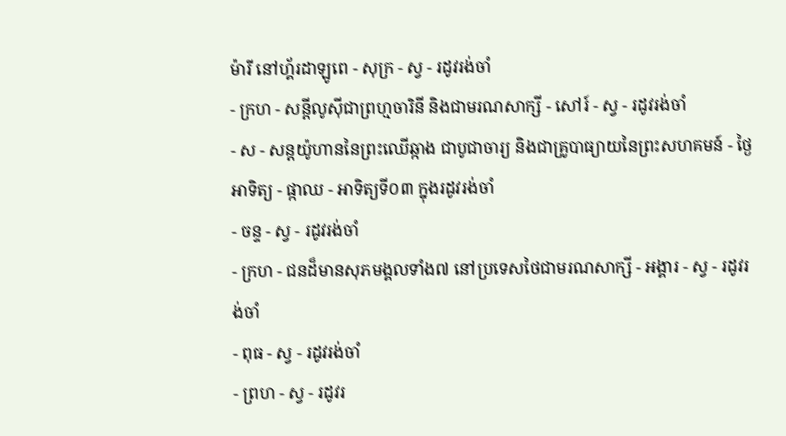ម៉ារី នៅហ្គ័រដាឡូពេ - សុក្រ - ស្វ - រដូវរង់ចាំ
- ក្រហ - សន្ដីលូស៊ីជាព្រហ្មចារិនី និងជាមរណសាក្សី - សៅរ៍ - ស្វ - រដូវរង់ចាំ
- ស - សន្ដយ៉ូហាននៃព្រះឈើឆ្កាង ជាបូជាចារ្យ និងជាគ្រូបាធ្យាយនៃព្រះសហគមន៍ - ថ្ងៃអាទិត្យ - ផ្កាឈ - អាទិត្យទី០៣ ក្នុងរដូវរង់ចាំ
- ចន្ទ - ស្វ - រដូវរង់ចាំ
- ក្រហ - ជនដ៏មានសុភមង្គលទាំង៧ នៅប្រទេសថៃជាមរណសាក្សី - អង្គារ - ស្វ - រដូវរង់ចាំ
- ពុធ - ស្វ - រដូវរង់ចាំ
- ព្រហ - ស្វ - រដូវរ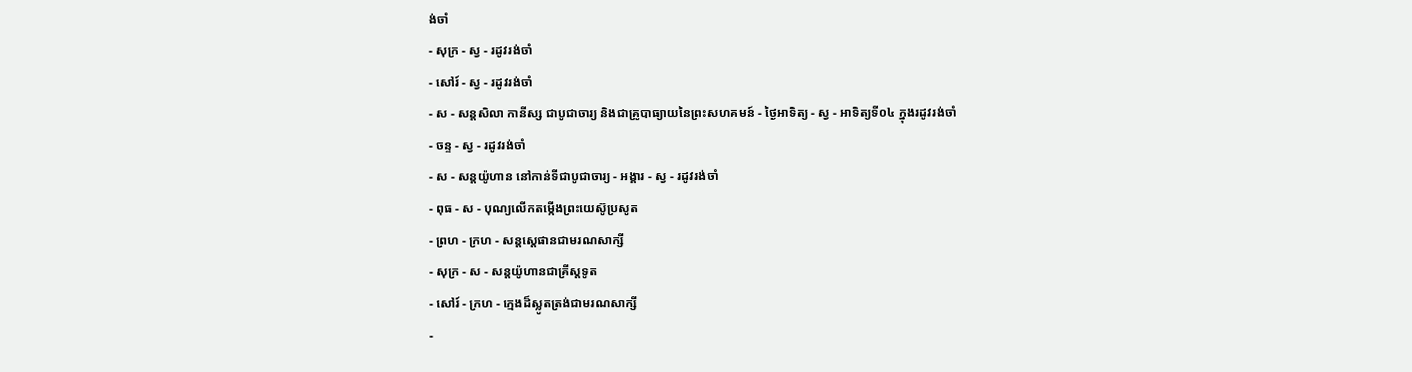ង់ចាំ
- សុក្រ - ស្វ - រដូវរង់ចាំ
- សៅរ៍ - ស្វ - រដូវរង់ចាំ
- ស - សន្ដសិលា កានីស្ស ជាបូជាចារ្យ និងជាគ្រូបាធ្យាយនៃព្រះសហគមន៍ - ថ្ងៃអាទិត្យ - ស្វ - អាទិត្យទី០៤ ក្នុងរដូវរង់ចាំ
- ចន្ទ - ស្វ - រដូវរង់ចាំ
- ស - សន្ដយ៉ូហាន នៅកាន់ទីជាបូជាចារ្យ - អង្គារ - ស្វ - រដូវរង់ចាំ
- ពុធ - ស - បុណ្យលើកតម្កើងព្រះយេស៊ូប្រសូត
- ព្រហ - ក្រហ - សន្តស្តេផានជាមរណសាក្សី
- សុក្រ - ស - សន្តយ៉ូហានជាគ្រីស្តទូត
- សៅរ៍ - ក្រហ - ក្មេងដ៏ស្លូតត្រង់ជាមរណសាក្សី
-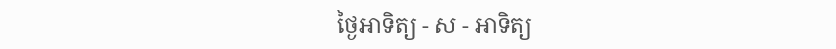ថ្ងៃអាទិត្យ - ស - អាទិត្យ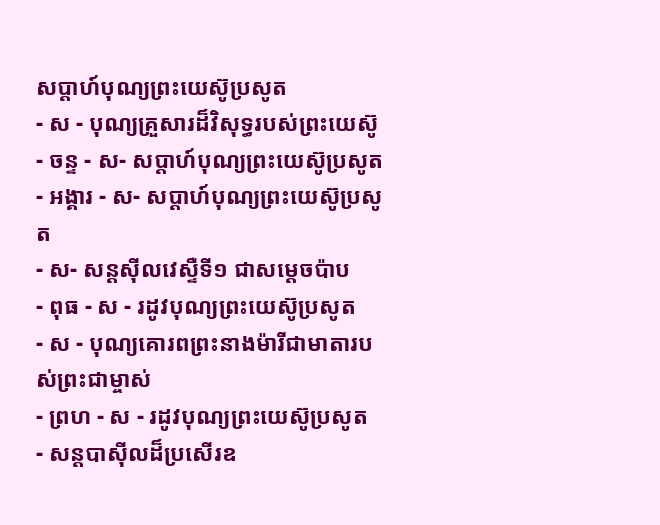សប្ដាហ៍បុណ្យព្រះយេស៊ូប្រសូត
- ស - បុណ្យគ្រួសារដ៏វិសុទ្ធរបស់ព្រះយេស៊ូ - ចន្ទ - ស- សប្ដាហ៍បុណ្យព្រះយេស៊ូប្រសូត
- អង្គារ - ស- សប្ដាហ៍បុណ្យព្រះយេស៊ូប្រសូត
- ស- សន្ដស៊ីលវេស្ទឺទី១ ជាសម្ដេចប៉ាប
- ពុធ - ស - រដូវបុណ្យព្រះយេស៊ូប្រសូត
- ស - បុណ្យគោរពព្រះនាងម៉ារីជាមាតារបស់ព្រះជាម្ចាស់
- ព្រហ - ស - រដូវបុណ្យព្រះយេស៊ូប្រសូត
- សន្ដបាស៊ីលដ៏ប្រសើរឧ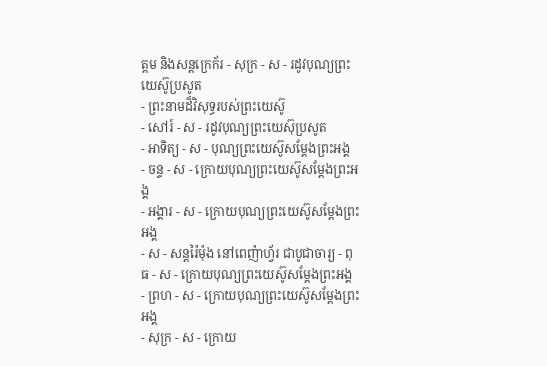ត្ដម និងសន្ដក្រេក័រ - សុក្រ - ស - រដូវបុណ្យព្រះយេស៊ូប្រសូត
- ព្រះនាមដ៏វិសុទ្ធរបស់ព្រះយេស៊ូ
- សៅរ៍ - ស - រដូវបុណ្យព្រះយេស៊ុប្រសូត
- អាទិត្យ - ស - បុណ្យព្រះយេស៊ូសម្ដែងព្រះអង្គ
- ចន្ទ - ស - ក្រោយបុណ្យព្រះយេស៊ូសម្ដែងព្រះអង្គ
- អង្គារ - ស - ក្រោយបុណ្យព្រះយេស៊ូសម្ដែងព្រះអង្គ
- ស - សន្ដរ៉ៃម៉ុង នៅពេញ៉ាហ្វ័រ ជាបូជាចារ្យ - ពុធ - ស - ក្រោយបុណ្យព្រះយេស៊ូសម្ដែងព្រះអង្គ
- ព្រហ - ស - ក្រោយបុណ្យព្រះយេស៊ូសម្ដែងព្រះអង្គ
- សុក្រ - ស - ក្រោយ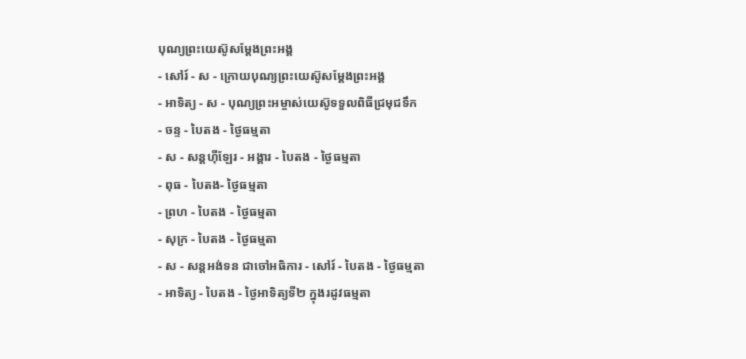បុណ្យព្រះយេស៊ូសម្ដែងព្រះអង្គ
- សៅរ៍ - ស - ក្រោយបុណ្យព្រះយេស៊ូសម្ដែងព្រះអង្គ
- អាទិត្យ - ស - បុណ្យព្រះអម្ចាស់យេស៊ូទទួលពិធីជ្រមុជទឹក
- ចន្ទ - បៃតង - ថ្ងៃធម្មតា
- ស - សន្ដហ៊ីឡែរ - អង្គារ - បៃតង - ថ្ងៃធម្មតា
- ពុធ - បៃតង- ថ្ងៃធម្មតា
- ព្រហ - បៃតង - ថ្ងៃធម្មតា
- សុក្រ - បៃតង - ថ្ងៃធម្មតា
- ស - សន្ដអង់ទន ជាចៅអធិការ - សៅរ៍ - បៃតង - ថ្ងៃធម្មតា
- អាទិត្យ - បៃតង - ថ្ងៃអាទិត្យទី២ ក្នុងរដូវធម្មតា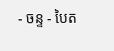- ចន្ទ - បៃត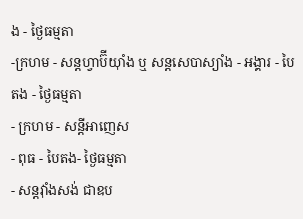ង - ថ្ងៃធម្មតា
-ក្រហម - សន្ដហ្វាប៊ីយ៉ាំង ឬ សន្ដសេបាស្យាំង - អង្គារ - បៃតង - ថ្ងៃធម្មតា
- ក្រហម - សន្ដីអាញេស
- ពុធ - បៃតង- ថ្ងៃធម្មតា
- សន្ដវ៉ាំងសង់ ជាឧប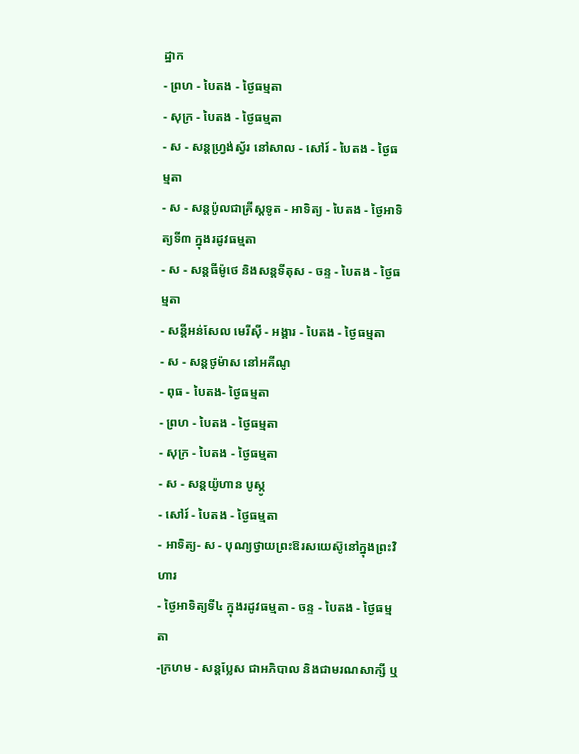ដ្ឋាក
- ព្រហ - បៃតង - ថ្ងៃធម្មតា
- សុក្រ - បៃតង - ថ្ងៃធម្មតា
- ស - សន្ដហ្វ្រង់ស្វ័រ នៅសាល - សៅរ៍ - បៃតង - ថ្ងៃធម្មតា
- ស - សន្ដប៉ូលជាគ្រីស្ដទូត - អាទិត្យ - បៃតង - ថ្ងៃអាទិត្យទី៣ ក្នុងរដូវធម្មតា
- ស - សន្ដធីម៉ូថេ និងសន្ដទីតុស - ចន្ទ - បៃតង - ថ្ងៃធម្មតា
- សន្ដីអន់សែល មេរីស៊ី - អង្គារ - បៃតង - ថ្ងៃធម្មតា
- ស - សន្ដថូម៉ាស នៅអគីណូ
- ពុធ - បៃតង- ថ្ងៃធម្មតា
- ព្រហ - បៃតង - ថ្ងៃធម្មតា
- សុក្រ - បៃតង - ថ្ងៃធម្មតា
- ស - សន្ដយ៉ូហាន បូស្កូ
- សៅរ៍ - បៃតង - ថ្ងៃធម្មតា
- អាទិត្យ- ស - បុណ្យថ្វាយព្រះឱរសយេស៊ូនៅក្នុងព្រះវិហារ
- ថ្ងៃអាទិត្យទី៤ ក្នុងរដូវធម្មតា - ចន្ទ - បៃតង - ថ្ងៃធម្មតា
-ក្រហម - សន្ដប្លែស ជាអភិបាល និងជាមរណសាក្សី ឬ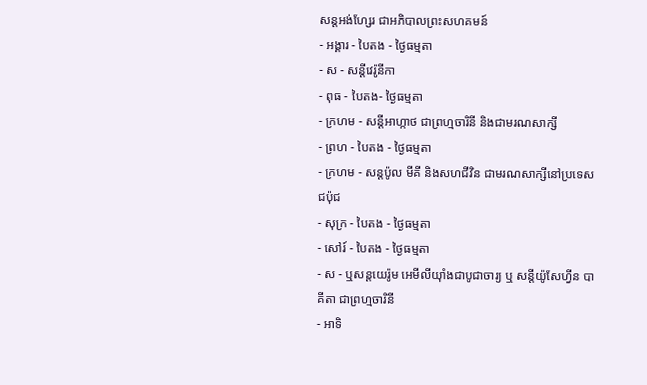សន្ដអង់ហ្សែរ ជាអភិបាលព្រះសហគមន៍
- អង្គារ - បៃតង - ថ្ងៃធម្មតា
- ស - សន្ដីវេរ៉ូនីកា
- ពុធ - បៃតង- ថ្ងៃធម្មតា
- ក្រហម - សន្ដីអាហ្កាថ ជាព្រហ្មចារិនី និងជាមរណសាក្សី
- ព្រហ - បៃតង - ថ្ងៃធម្មតា
- ក្រហម - សន្ដប៉ូល មីគី និងសហជីវិន ជាមរណសាក្សីនៅប្រទេសជប៉ុជ
- សុក្រ - បៃតង - ថ្ងៃធម្មតា
- សៅរ៍ - បៃតង - ថ្ងៃធម្មតា
- ស - ឬសន្ដយេរ៉ូម អេមីលីយ៉ាំងជាបូជាចារ្យ ឬ សន្ដីយ៉ូសែហ្វីន បាគីតា ជាព្រហ្មចារិនី
- អាទិ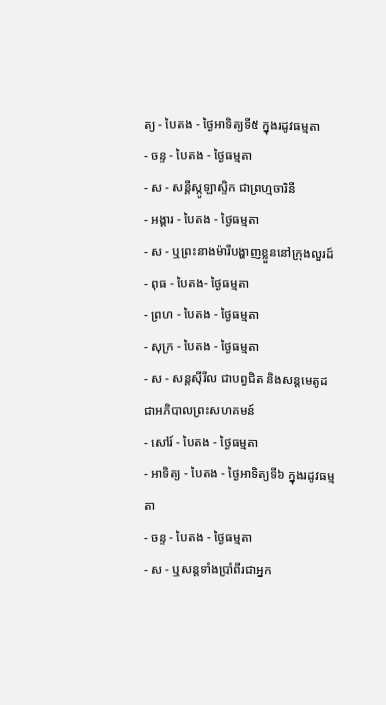ត្យ - បៃតង - ថ្ងៃអាទិត្យទី៥ ក្នុងរដូវធម្មតា
- ចន្ទ - បៃតង - ថ្ងៃធម្មតា
- ស - សន្ដីស្កូឡាស្ទិក ជាព្រហ្មចារិនី
- អង្គារ - បៃតង - ថ្ងៃធម្មតា
- ស - ឬព្រះនាងម៉ារីបង្ហាញខ្លួននៅក្រុងលួរដ៍
- ពុធ - បៃតង- ថ្ងៃធម្មតា
- ព្រហ - បៃតង - ថ្ងៃធម្មតា
- សុក្រ - បៃតង - ថ្ងៃធម្មតា
- ស - សន្ដស៊ីរីល ជាបព្វជិត និងសន្ដមេតូដជាអភិបាលព្រះសហគមន៍
- សៅរ៍ - បៃតង - ថ្ងៃធម្មតា
- អាទិត្យ - បៃតង - ថ្ងៃអាទិត្យទី៦ ក្នុងរដូវធម្មតា
- ចន្ទ - បៃតង - ថ្ងៃធម្មតា
- ស - ឬសន្ដទាំងប្រាំពីរជាអ្នក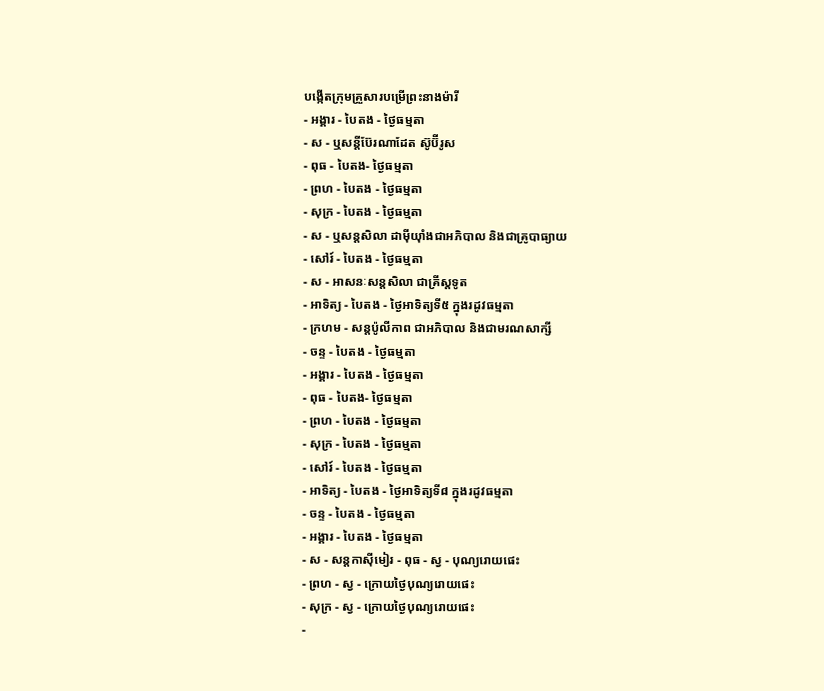បង្កើតក្រុមគ្រួសារបម្រើព្រះនាងម៉ារី
- អង្គារ - បៃតង - ថ្ងៃធម្មតា
- ស - ឬសន្ដីប៊ែរណាដែត ស៊ូប៊ីរូស
- ពុធ - បៃតង- ថ្ងៃធម្មតា
- ព្រហ - បៃតង - ថ្ងៃធម្មតា
- សុក្រ - បៃតង - ថ្ងៃធម្មតា
- ស - ឬសន្ដសិលា ដាម៉ីយ៉ាំងជាអភិបាល និងជាគ្រូបាធ្យាយ
- សៅរ៍ - បៃតង - ថ្ងៃធម្មតា
- ស - អាសនៈសន្ដសិលា ជាគ្រីស្ដទូត
- អាទិត្យ - បៃតង - ថ្ងៃអាទិត្យទី៥ ក្នុងរដូវធម្មតា
- ក្រហម - សន្ដប៉ូលីកាព ជាអភិបាល និងជាមរណសាក្សី
- ចន្ទ - បៃតង - ថ្ងៃធម្មតា
- អង្គារ - បៃតង - ថ្ងៃធម្មតា
- ពុធ - បៃតង- ថ្ងៃធម្មតា
- ព្រហ - បៃតង - ថ្ងៃធម្មតា
- សុក្រ - បៃតង - ថ្ងៃធម្មតា
- សៅរ៍ - បៃតង - ថ្ងៃធម្មតា
- អាទិត្យ - បៃតង - ថ្ងៃអាទិត្យទី៨ ក្នុងរដូវធម្មតា
- ចន្ទ - បៃតង - ថ្ងៃធម្មតា
- អង្គារ - បៃតង - ថ្ងៃធម្មតា
- ស - សន្ដកាស៊ីមៀរ - ពុធ - ស្វ - បុណ្យរោយផេះ
- ព្រហ - ស្វ - ក្រោយថ្ងៃបុណ្យរោយផេះ
- សុក្រ - ស្វ - ក្រោយថ្ងៃបុណ្យរោយផេះ
-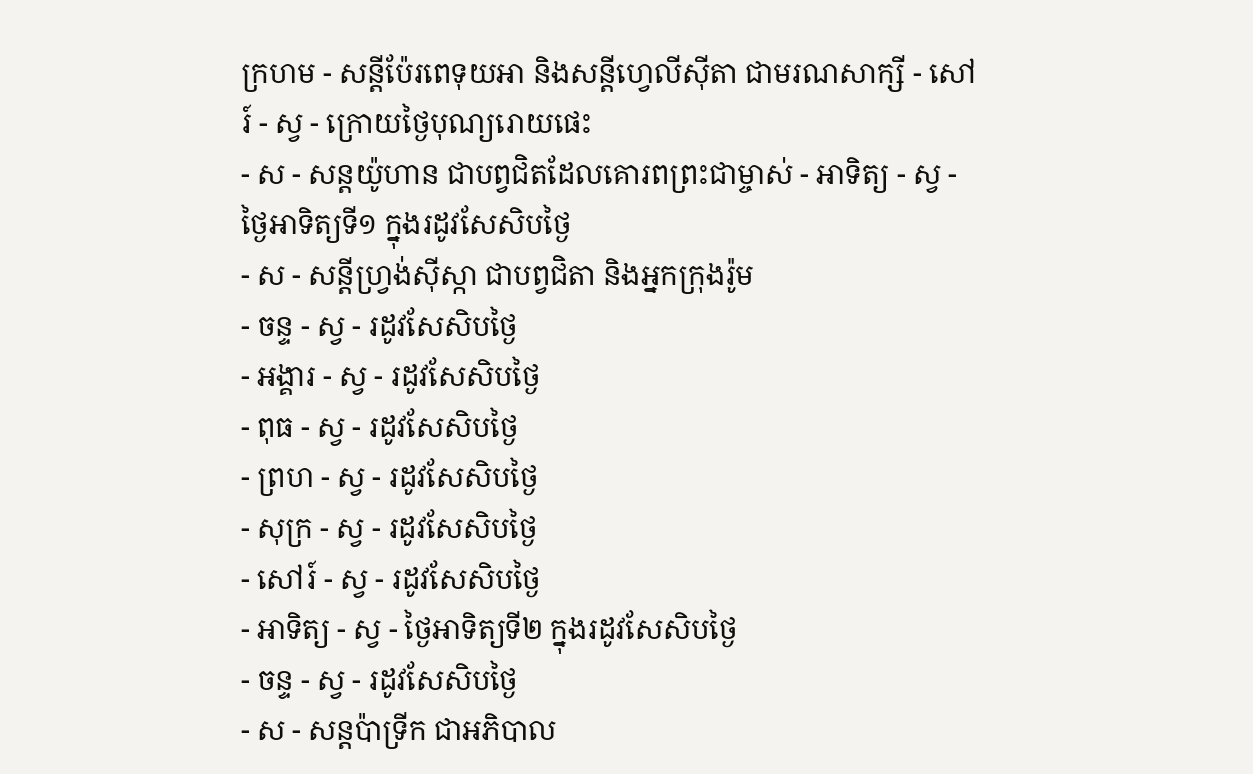ក្រហម - សន្ដីប៉ែរពេទុយអា និងសន្ដីហ្វេលីស៊ីតា ជាមរណសាក្សី - សៅរ៍ - ស្វ - ក្រោយថ្ងៃបុណ្យរោយផេះ
- ស - សន្ដយ៉ូហាន ជាបព្វជិតដែលគោរពព្រះជាម្ចាស់ - អាទិត្យ - ស្វ - ថ្ងៃអាទិត្យទី១ ក្នុងរដូវសែសិបថ្ងៃ
- ស - សន្ដីហ្វ្រង់ស៊ីស្កា ជាបព្វជិតា និងអ្នកក្រុងរ៉ូម
- ចន្ទ - ស្វ - រដូវសែសិបថ្ងៃ
- អង្គារ - ស្វ - រដូវសែសិបថ្ងៃ
- ពុធ - ស្វ - រដូវសែសិបថ្ងៃ
- ព្រហ - ស្វ - រដូវសែសិបថ្ងៃ
- សុក្រ - ស្វ - រដូវសែសិបថ្ងៃ
- សៅរ៍ - ស្វ - រដូវសែសិបថ្ងៃ
- អាទិត្យ - ស្វ - ថ្ងៃអាទិត្យទី២ ក្នុងរដូវសែសិបថ្ងៃ
- ចន្ទ - ស្វ - រដូវសែសិបថ្ងៃ
- ស - សន្ដប៉ាទ្រីក ជាអភិបាល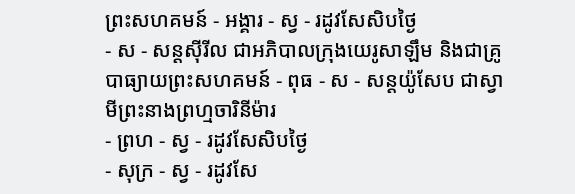ព្រះសហគមន៍ - អង្គារ - ស្វ - រដូវសែសិបថ្ងៃ
- ស - សន្ដស៊ីរីល ជាអភិបាលក្រុងយេរូសាឡឹម និងជាគ្រូបាធ្យាយព្រះសហគមន៍ - ពុធ - ស - សន្ដយ៉ូសែប ជាស្វាមីព្រះនាងព្រហ្មចារិនីម៉ារ
- ព្រហ - ស្វ - រដូវសែសិបថ្ងៃ
- សុក្រ - ស្វ - រដូវសែ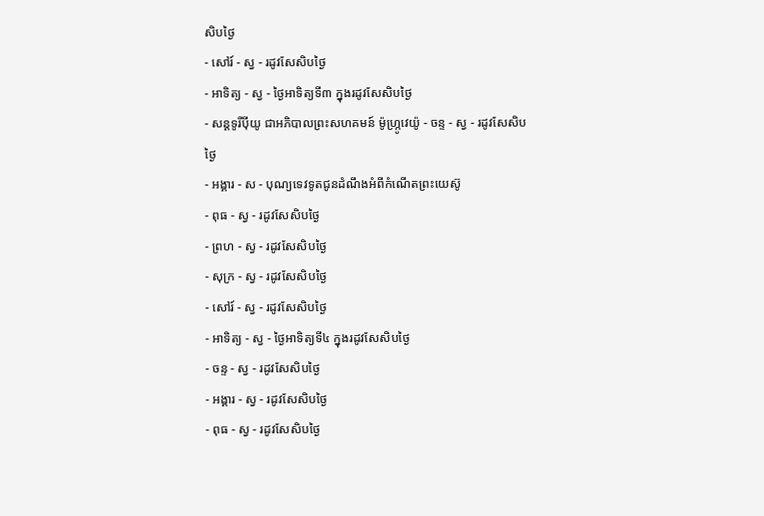សិបថ្ងៃ
- សៅរ៍ - ស្វ - រដូវសែសិបថ្ងៃ
- អាទិត្យ - ស្វ - ថ្ងៃអាទិត្យទី៣ ក្នុងរដូវសែសិបថ្ងៃ
- សន្ដទូរីប៉ីយូ ជាអភិបាលព្រះសហគមន៍ ម៉ូហ្ក្រូវេយ៉ូ - ចន្ទ - ស្វ - រដូវសែសិបថ្ងៃ
- អង្គារ - ស - បុណ្យទេវទូតជូនដំណឹងអំពីកំណើតព្រះយេស៊ូ
- ពុធ - ស្វ - រដូវសែសិបថ្ងៃ
- ព្រហ - ស្វ - រដូវសែសិបថ្ងៃ
- សុក្រ - ស្វ - រដូវសែសិបថ្ងៃ
- សៅរ៍ - ស្វ - រដូវសែសិបថ្ងៃ
- អាទិត្យ - ស្វ - ថ្ងៃអាទិត្យទី៤ ក្នុងរដូវសែសិបថ្ងៃ
- ចន្ទ - ស្វ - រដូវសែសិបថ្ងៃ
- អង្គារ - ស្វ - រដូវសែសិបថ្ងៃ
- ពុធ - ស្វ - រដូវសែសិបថ្ងៃ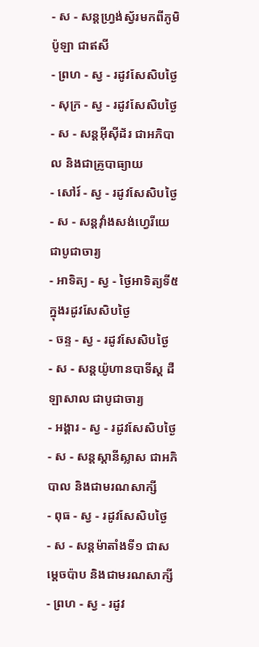- ស - សន្ដហ្វ្រង់ស្វ័រមកពីភូមិប៉ូឡា ជាឥសី
- ព្រហ - ស្វ - រដូវសែសិបថ្ងៃ
- សុក្រ - ស្វ - រដូវសែសិបថ្ងៃ
- ស - សន្ដអ៊ីស៊ីដ័រ ជាអភិបាល និងជាគ្រូបាធ្យាយ
- សៅរ៍ - ស្វ - រដូវសែសិបថ្ងៃ
- ស - សន្ដវ៉ាំងសង់ហ្វេរីយេ ជាបូជាចារ្យ
- អាទិត្យ - ស្វ - ថ្ងៃអាទិត្យទី៥ ក្នុងរដូវសែសិបថ្ងៃ
- ចន្ទ - ស្វ - រដូវសែសិបថ្ងៃ
- ស - សន្ដយ៉ូហានបាទីស្ដ ដឺឡាសាល ជាបូជាចារ្យ
- អង្គារ - ស្វ - រដូវសែសិបថ្ងៃ
- ស - សន្ដស្ដានីស្លាស ជាអភិបាល និងជាមរណសាក្សី
- ពុធ - ស្វ - រដូវសែសិបថ្ងៃ
- ស - សន្ដម៉ាតាំងទី១ ជាសម្ដេចប៉ាប និងជាមរណសាក្សី
- ព្រហ - ស្វ - រដូវ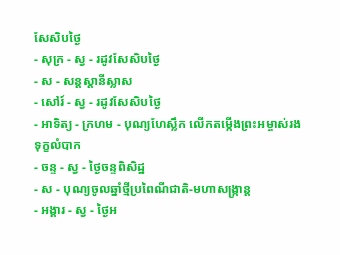សែសិបថ្ងៃ
- សុក្រ - ស្វ - រដូវសែសិបថ្ងៃ
- ស - សន្ដស្ដានីស្លាស
- សៅរ៍ - ស្វ - រដូវសែសិបថ្ងៃ
- អាទិត្យ - ក្រហម - បុណ្យហែស្លឹក លើកតម្កើងព្រះអម្ចាស់រងទុក្ខលំបាក
- ចន្ទ - ស្វ - ថ្ងៃចន្ទពិសិដ្ឋ
- ស - បុណ្យចូលឆ្នាំថ្មីប្រពៃណីជាតិ-មហាសង្រ្កាន្ដ
- អង្គារ - ស្វ - ថ្ងៃអ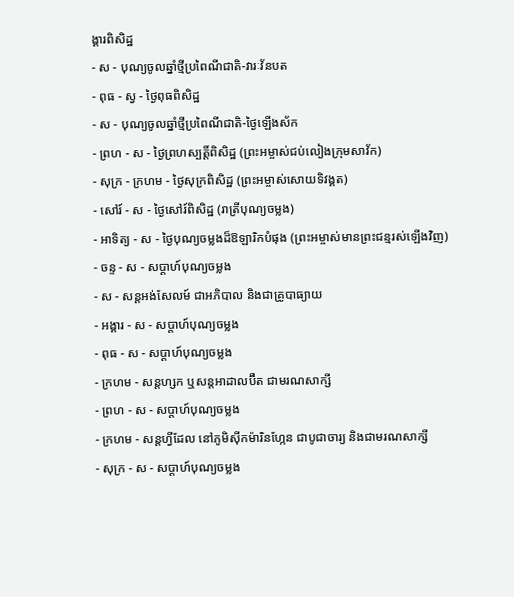ង្គារពិសិដ្ឋ
- ស - បុណ្យចូលឆ្នាំថ្មីប្រពៃណីជាតិ-វារៈវ័នបត
- ពុធ - ស្វ - ថ្ងៃពុធពិសិដ្ឋ
- ស - បុណ្យចូលឆ្នាំថ្មីប្រពៃណីជាតិ-ថ្ងៃឡើងស័ក
- ព្រហ - ស - ថ្ងៃព្រហស្បត្ដិ៍ពិសិដ្ឋ (ព្រះអម្ចាស់ជប់លៀងក្រុមសាវ័ក)
- សុក្រ - ក្រហម - ថ្ងៃសុក្រពិសិដ្ឋ (ព្រះអម្ចាស់សោយទិវង្គត)
- សៅរ៍ - ស - ថ្ងៃសៅរ៍ពិសិដ្ឋ (រាត្រីបុណ្យចម្លង)
- អាទិត្យ - ស - ថ្ងៃបុណ្យចម្លងដ៏ឱឡារិកបំផុង (ព្រះអម្ចាស់មានព្រះជន្មរស់ឡើងវិញ)
- ចន្ទ - ស - សប្ដាហ៍បុណ្យចម្លង
- ស - សន្ដអង់សែលម៍ ជាអភិបាល និងជាគ្រូបាធ្យាយ
- អង្គារ - ស - សប្ដាហ៍បុណ្យចម្លង
- ពុធ - ស - សប្ដាហ៍បុណ្យចម្លង
- ក្រហម - សន្ដហ្សក ឬសន្ដអាដាលប៊ឺត ជាមរណសាក្សី
- ព្រហ - ស - សប្ដាហ៍បុណ្យចម្លង
- ក្រហម - សន្ដហ្វីដែល នៅភូមិស៊ីកម៉ារិនហ្កែន ជាបូជាចារ្យ និងជាមរណសាក្សី
- សុក្រ - ស - សប្ដាហ៍បុណ្យចម្លង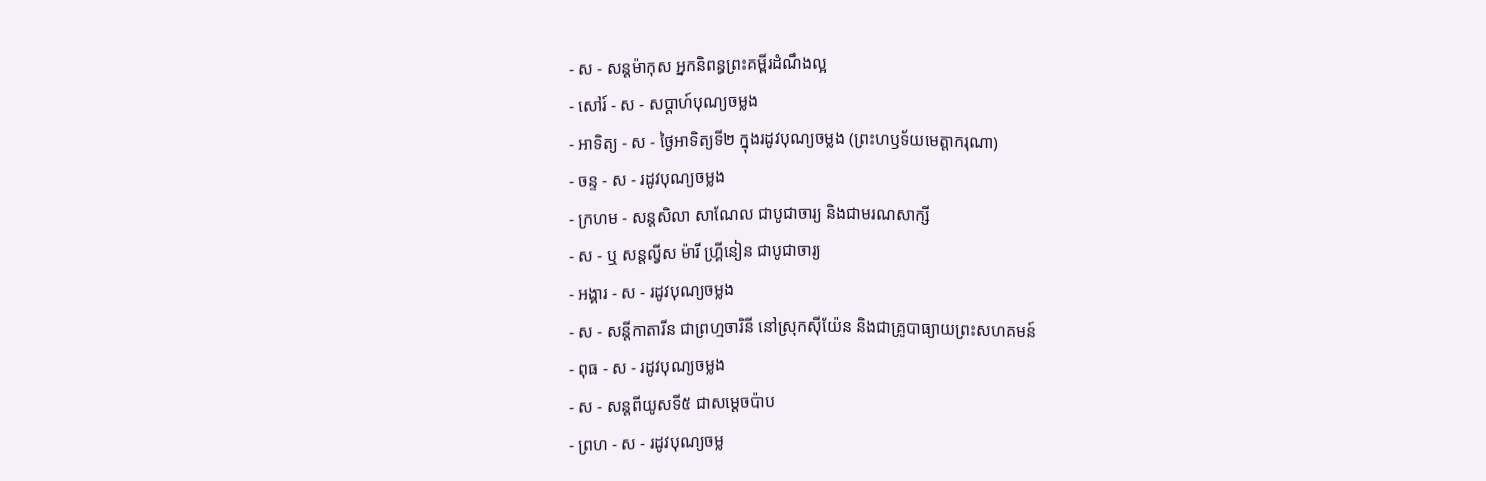- ស - សន្ដម៉ាកុស អ្នកនិពន្ធព្រះគម្ពីរដំណឹងល្អ
- សៅរ៍ - ស - សប្ដាហ៍បុណ្យចម្លង
- អាទិត្យ - ស - ថ្ងៃអាទិត្យទី២ ក្នុងរដូវបុណ្យចម្លង (ព្រះហឫទ័យមេត្ដាករុណា)
- ចន្ទ - ស - រដូវបុណ្យចម្លង
- ក្រហម - សន្ដសិលា សាណែល ជាបូជាចារ្យ និងជាមរណសាក្សី
- ស - ឬ សន្ដល្វីស ម៉ារី ហ្គ្រីនៀន ជាបូជាចារ្យ
- អង្គារ - ស - រដូវបុណ្យចម្លង
- ស - សន្ដីកាតារីន ជាព្រហ្មចារិនី នៅស្រុកស៊ីយ៉ែន និងជាគ្រូបាធ្យាយព្រះសហគមន៍
- ពុធ - ស - រដូវបុណ្យចម្លង
- ស - សន្ដពីយូសទី៥ ជាសម្ដេចប៉ាប
- ព្រហ - ស - រដូវបុណ្យចម្ល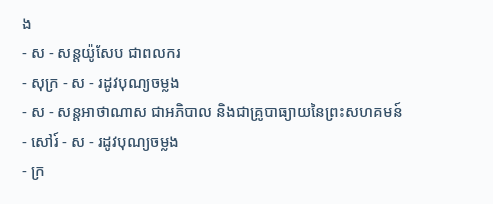ង
- ស - សន្ដយ៉ូសែប ជាពលករ
- សុក្រ - ស - រដូវបុណ្យចម្លង
- ស - សន្ដអាថាណាស ជាអភិបាល និងជាគ្រូបាធ្យាយនៃព្រះសហគមន៍
- សៅរ៍ - ស - រដូវបុណ្យចម្លង
- ក្រ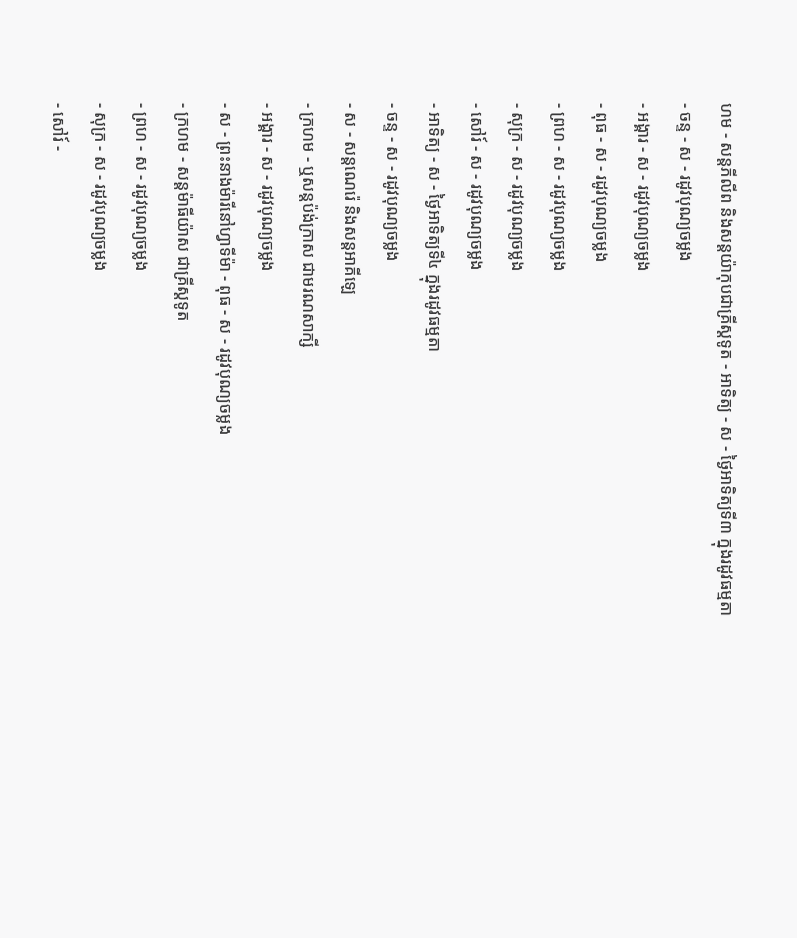ហម - សន្ដភីលីព និងសន្ដយ៉ាកុបជាគ្រីស្ដទូត - អាទិត្យ - ស - ថ្ងៃអាទិត្យទី៣ ក្នុងរដូវធម្មតា
- ចន្ទ - ស - រដូវបុណ្យចម្លង
- អង្គារ - ស - រដូវបុណ្យចម្លង
- ពុធ - ស - រដូវបុណ្យចម្លង
- ព្រហ - ស - រដូវបុណ្យចម្លង
- សុក្រ - ស - រដូវបុណ្យចម្លង
- សៅរ៍ - ស - រដូវបុណ្យចម្លង
- អាទិត្យ - ស - ថ្ងៃអាទិត្យទី៤ ក្នុងរដូវធម្មតា
- ចន្ទ - ស - រដូវបុណ្យចម្លង
- ស - សន្ដណេរ៉េ និងសន្ដអាគីឡេ
- ក្រហម - ឬសន្ដប៉ង់ក្រាស ជាមរណសាក្សី
- អង្គារ - ស - រដូវបុណ្យចម្លង
- ស - ព្រះនាងម៉ារីនៅហ្វាទីម៉ា - ពុធ - ស - រដូវបុណ្យចម្លង
- ក្រហម - សន្ដម៉ាធីយ៉ាស ជាគ្រីស្ដទូត
- ព្រហ - ស - រដូវបុណ្យចម្លង
- សុក្រ - ស - រដូវបុណ្យចម្លង
- សៅរ៍ -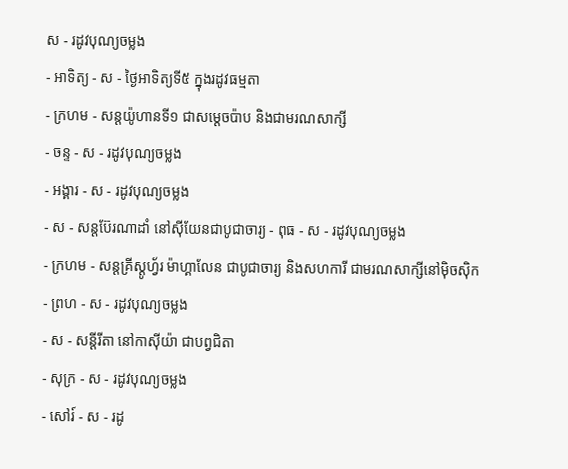ស - រដូវបុណ្យចម្លង
- អាទិត្យ - ស - ថ្ងៃអាទិត្យទី៥ ក្នុងរដូវធម្មតា
- ក្រហម - សន្ដយ៉ូហានទី១ ជាសម្ដេចប៉ាប និងជាមរណសាក្សី
- ចន្ទ - ស - រដូវបុណ្យចម្លង
- អង្គារ - ស - រដូវបុណ្យចម្លង
- ស - សន្ដប៊ែរណាដាំ នៅស៊ីយែនជាបូជាចារ្យ - ពុធ - ស - រដូវបុណ្យចម្លង
- ក្រហម - សន្ដគ្រីស្ដូហ្វ័រ ម៉ាហ្គាលែន ជាបូជាចារ្យ និងសហការី ជាមរណសាក្សីនៅម៉ិចស៊ិក
- ព្រហ - ស - រដូវបុណ្យចម្លង
- ស - សន្ដីរីតា នៅកាស៊ីយ៉ា ជាបព្វជិតា
- សុក្រ - ស - រដូវបុណ្យចម្លង
- សៅរ៍ - ស - រដូ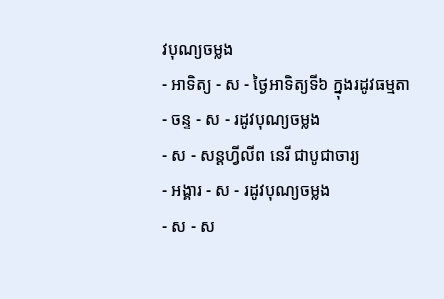វបុណ្យចម្លង
- អាទិត្យ - ស - ថ្ងៃអាទិត្យទី៦ ក្នុងរដូវធម្មតា
- ចន្ទ - ស - រដូវបុណ្យចម្លង
- ស - សន្ដហ្វីលីព នេរី ជាបូជាចារ្យ
- អង្គារ - ស - រដូវបុណ្យចម្លង
- ស - ស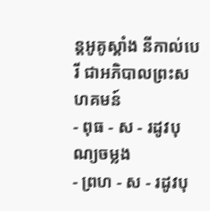ន្ដអូគូស្ដាំង នីកាល់បេរី ជាអភិបាលព្រះសហគមន៍
- ពុធ - ស - រដូវបុណ្យចម្លង
- ព្រហ - ស - រដូវបុ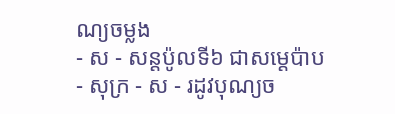ណ្យចម្លង
- ស - សន្ដប៉ូលទី៦ ជាសម្ដេប៉ាប
- សុក្រ - ស - រដូវបុណ្យច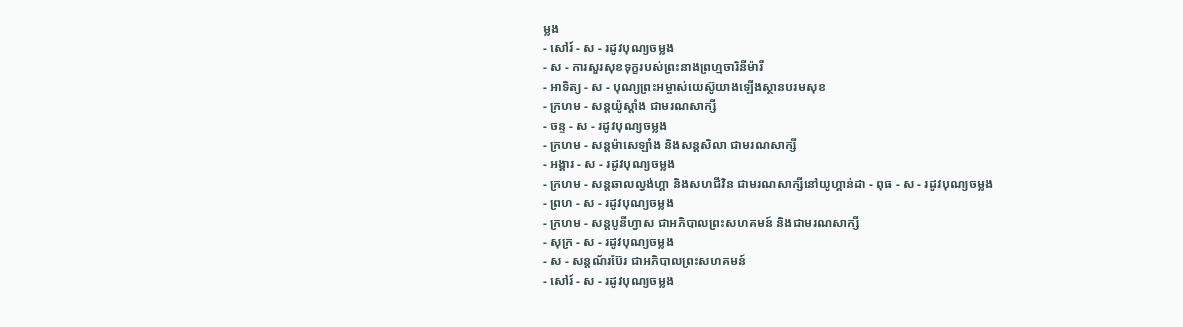ម្លង
- សៅរ៍ - ស - រដូវបុណ្យចម្លង
- ស - ការសួរសុខទុក្ខរបស់ព្រះនាងព្រហ្មចារិនីម៉ារី
- អាទិត្យ - ស - បុណ្យព្រះអម្ចាស់យេស៊ូយាងឡើងស្ថានបរមសុខ
- ក្រហម - សន្ដយ៉ូស្ដាំង ជាមរណសាក្សី
- ចន្ទ - ស - រដូវបុណ្យចម្លង
- ក្រហម - សន្ដម៉ាសេឡាំង និងសន្ដសិលា ជាមរណសាក្សី
- អង្គារ - ស - រដូវបុណ្យចម្លង
- ក្រហម - សន្ដឆាលល្វង់ហ្គា និងសហជីវិន ជាមរណសាក្សីនៅយូហ្គាន់ដា - ពុធ - ស - រដូវបុណ្យចម្លង
- ព្រហ - ស - រដូវបុណ្យចម្លង
- ក្រហម - សន្ដបូនីហ្វាស ជាអភិបាលព្រះសហគមន៍ និងជាមរណសាក្សី
- សុក្រ - ស - រដូវបុណ្យចម្លង
- ស - សន្ដណ័រប៊ែរ ជាអភិបាលព្រះសហគមន៍
- សៅរ៍ - ស - រដូវបុណ្យចម្លង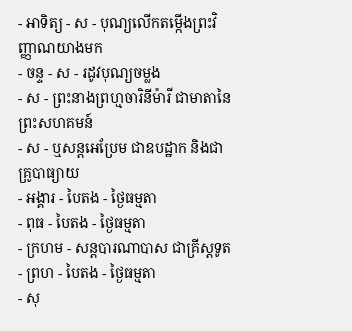- អាទិត្យ - ស - បុណ្យលើកតម្កើងព្រះវិញ្ញាណយាងមក
- ចន្ទ - ស - រដូវបុណ្យចម្លង
- ស - ព្រះនាងព្រហ្មចារិនីម៉ារី ជាមាតានៃព្រះសហគមន៍
- ស - ឬសន្ដអេប្រែម ជាឧបដ្ឋាក និងជាគ្រូបាធ្យាយ
- អង្គារ - បៃតង - ថ្ងៃធម្មតា
- ពុធ - បៃតង - ថ្ងៃធម្មតា
- ក្រហម - សន្ដបារណាបាស ជាគ្រីស្ដទូត
- ព្រហ - បៃតង - ថ្ងៃធម្មតា
- សុ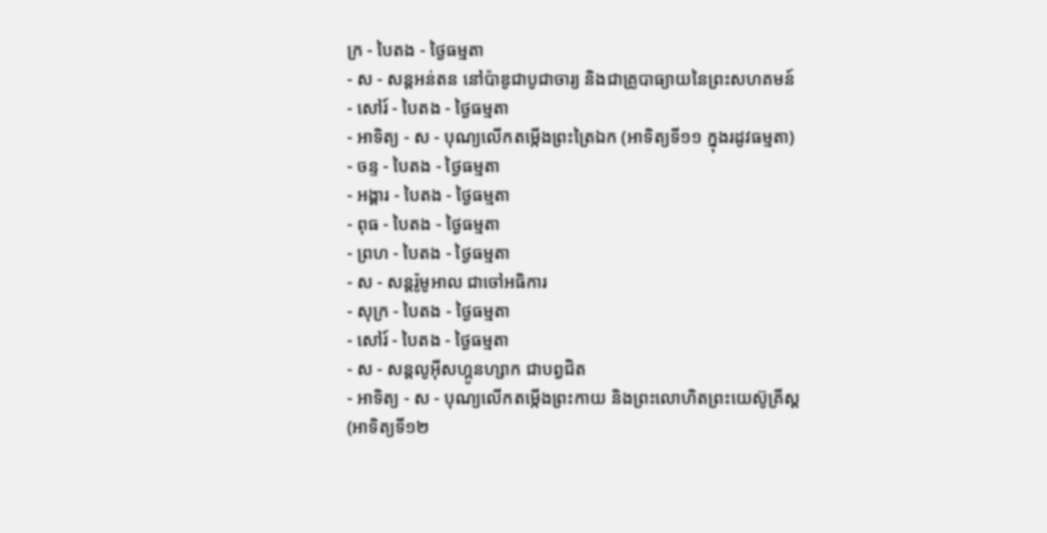ក្រ - បៃតង - ថ្ងៃធម្មតា
- ស - សន្ដអន់តន នៅប៉ាឌូជាបូជាចារ្យ និងជាគ្រូបាធ្យាយនៃព្រះសហគមន៍
- សៅរ៍ - បៃតង - ថ្ងៃធម្មតា
- អាទិត្យ - ស - បុណ្យលើកតម្កើងព្រះត្រៃឯក (អាទិត្យទី១១ ក្នុងរដូវធម្មតា)
- ចន្ទ - បៃតង - ថ្ងៃធម្មតា
- អង្គារ - បៃតង - ថ្ងៃធម្មតា
- ពុធ - បៃតង - ថ្ងៃធម្មតា
- ព្រហ - បៃតង - ថ្ងៃធម្មតា
- ស - សន្ដរ៉ូមូអាល ជាចៅអធិការ
- សុក្រ - បៃតង - ថ្ងៃធម្មតា
- សៅរ៍ - បៃតង - ថ្ងៃធម្មតា
- ស - សន្ដលូអ៊ីសហ្គូនហ្សាក ជាបព្វជិត
- អាទិត្យ - ស - បុណ្យលើកតម្កើងព្រះកាយ និងព្រះលោហិតព្រះយេស៊ូគ្រីស្ដ
(អាទិត្យទី១២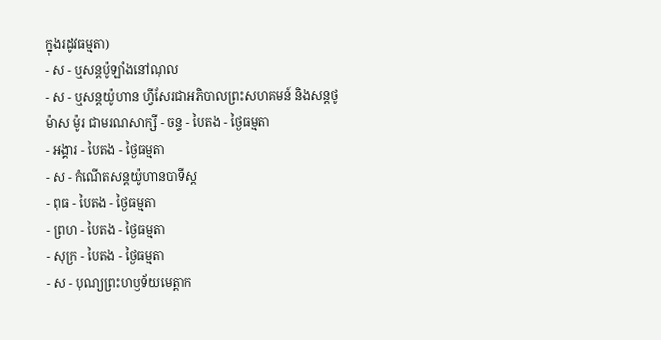ក្នុងរដូវធម្មតា)
- ស - ឬសន្ដប៉ូឡាំងនៅណុល
- ស - ឬសន្ដយ៉ូហាន ហ្វីសែរជាអភិបាលព្រះសហគមន៍ និងសន្ដថូម៉ាស ម៉ូរ ជាមរណសាក្សី - ចន្ទ - បៃតង - ថ្ងៃធម្មតា
- អង្គារ - បៃតង - ថ្ងៃធម្មតា
- ស - កំណើតសន្ដយ៉ូហានបាទីស្ដ
- ពុធ - បៃតង - ថ្ងៃធម្មតា
- ព្រហ - បៃតង - ថ្ងៃធម្មតា
- សុក្រ - បៃតង - ថ្ងៃធម្មតា
- ស - បុណ្យព្រះហឫទ័យមេត្ដាក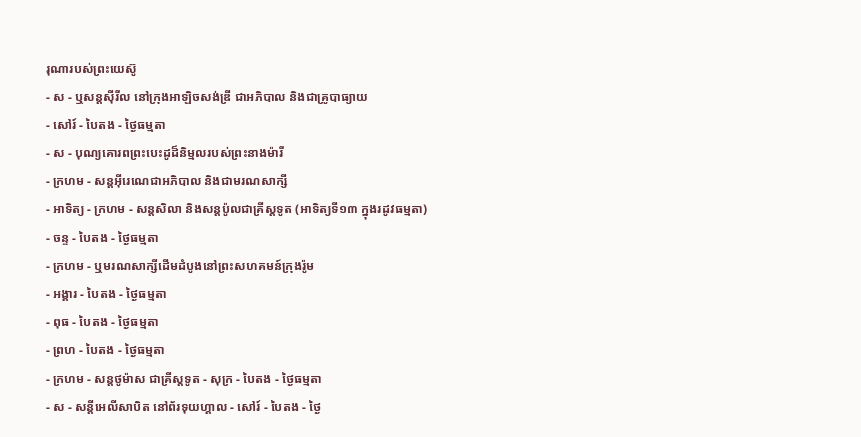រុណារបស់ព្រះយេស៊ូ
- ស - ឬសន្ដស៊ីរីល នៅក្រុងអាឡិចសង់ឌ្រី ជាអភិបាល និងជាគ្រូបាធ្យាយ
- សៅរ៍ - បៃតង - ថ្ងៃធម្មតា
- ស - បុណ្យគោរពព្រះបេះដូដ៏និម្មលរបស់ព្រះនាងម៉ារី
- ក្រហម - សន្ដអ៊ីរេណេជាអភិបាល និងជាមរណសាក្សី
- អាទិត្យ - ក្រហម - សន្ដសិលា និងសន្ដប៉ូលជាគ្រីស្ដទូត (អាទិត្យទី១៣ ក្នុងរដូវធម្មតា)
- ចន្ទ - បៃតង - ថ្ងៃធម្មតា
- ក្រហម - ឬមរណសាក្សីដើមដំបូងនៅព្រះសហគមន៍ក្រុងរ៉ូម
- អង្គារ - បៃតង - ថ្ងៃធម្មតា
- ពុធ - បៃតង - ថ្ងៃធម្មតា
- ព្រហ - បៃតង - ថ្ងៃធម្មតា
- ក្រហម - សន្ដថូម៉ាស ជាគ្រីស្ដទូត - សុក្រ - បៃតង - ថ្ងៃធម្មតា
- ស - សន្ដីអេលីសាបិត នៅព័រទុយហ្គាល - សៅរ៍ - បៃតង - ថ្ងៃ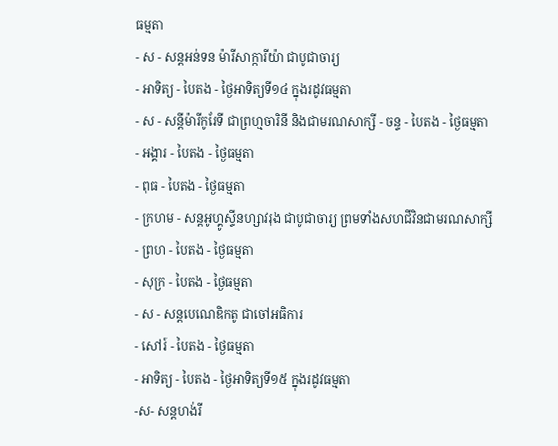ធម្មតា
- ស - សន្ដអន់ទន ម៉ារីសាក្ការីយ៉ា ជាបូជាចារ្យ
- អាទិត្យ - បៃតង - ថ្ងៃអាទិត្យទី១៤ ក្នុងរដូវធម្មតា
- ស - សន្ដីម៉ារីកូរែទី ជាព្រហ្មចារិនី និងជាមរណសាក្សី - ចន្ទ - បៃតង - ថ្ងៃធម្មតា
- អង្គារ - បៃតង - ថ្ងៃធម្មតា
- ពុធ - បៃតង - ថ្ងៃធម្មតា
- ក្រហម - សន្ដអូហ្គូស្ទីនហ្សាវរុង ជាបូជាចារ្យ ព្រមទាំងសហជីវិនជាមរណសាក្សី
- ព្រហ - បៃតង - ថ្ងៃធម្មតា
- សុក្រ - បៃតង - ថ្ងៃធម្មតា
- ស - សន្ដបេណេឌិកតូ ជាចៅអធិការ
- សៅរ៍ - បៃតង - ថ្ងៃធម្មតា
- អាទិត្យ - បៃតង - ថ្ងៃអាទិត្យទី១៥ ក្នុងរដូវធម្មតា
-ស- សន្ដហង់រី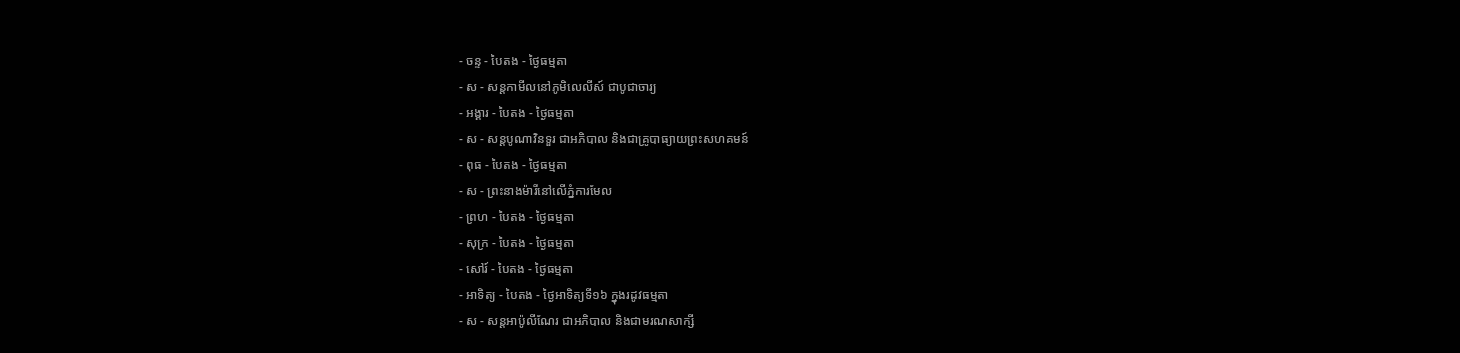- ចន្ទ - បៃតង - ថ្ងៃធម្មតា
- ស - សន្ដកាមីលនៅភូមិលេលីស៍ ជាបូជាចារ្យ
- អង្គារ - បៃតង - ថ្ងៃធម្មតា
- ស - សន្ដបូណាវិនទួរ ជាអភិបាល និងជាគ្រូបាធ្យាយព្រះសហគមន៍
- ពុធ - បៃតង - ថ្ងៃធម្មតា
- ស - ព្រះនាងម៉ារីនៅលើភ្នំការមែល
- ព្រហ - បៃតង - ថ្ងៃធម្មតា
- សុក្រ - បៃតង - ថ្ងៃធម្មតា
- សៅរ៍ - បៃតង - ថ្ងៃធម្មតា
- អាទិត្យ - បៃតង - ថ្ងៃអាទិត្យទី១៦ ក្នុងរដូវធម្មតា
- ស - សន្ដអាប៉ូលីណែរ ជាអភិបាល និងជាមរណសាក្សី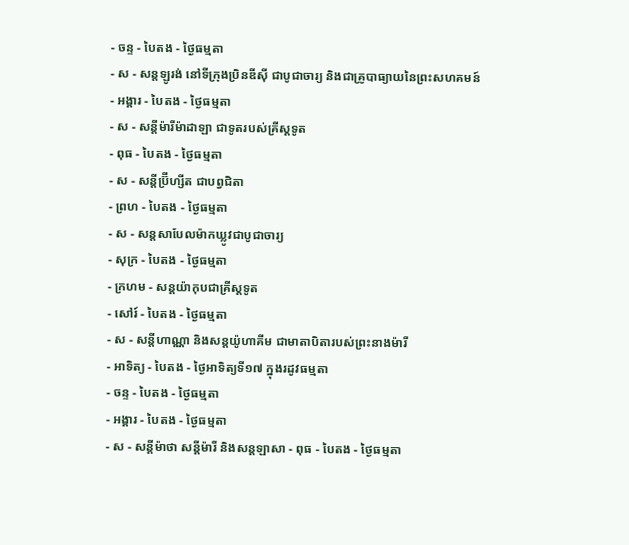- ចន្ទ - បៃតង - ថ្ងៃធម្មតា
- ស - សន្ដឡូរង់ នៅទីក្រុងប្រិនឌីស៊ី ជាបូជាចារ្យ និងជាគ្រូបាធ្យាយនៃព្រះសហគមន៍
- អង្គារ - បៃតង - ថ្ងៃធម្មតា
- ស - សន្ដីម៉ារីម៉ាដាឡា ជាទូតរបស់គ្រីស្ដទូត
- ពុធ - បៃតង - ថ្ងៃធម្មតា
- ស - សន្ដីប្រ៊ីហ្សីត ជាបព្វជិតា
- ព្រហ - បៃតង - ថ្ងៃធម្មតា
- ស - សន្ដសាបែលម៉ាកឃ្លូវជាបូជាចារ្យ
- សុក្រ - បៃតង - ថ្ងៃធម្មតា
- ក្រហម - សន្ដយ៉ាកុបជាគ្រីស្ដទូត
- សៅរ៍ - បៃតង - ថ្ងៃធម្មតា
- ស - សន្ដីហាណ្ណា និងសន្ដយ៉ូហាគីម ជាមាតាបិតារបស់ព្រះនាងម៉ារី
- អាទិត្យ - បៃតង - ថ្ងៃអាទិត្យទី១៧ ក្នុងរដូវធម្មតា
- ចន្ទ - បៃតង - ថ្ងៃធម្មតា
- អង្គារ - បៃតង - ថ្ងៃធម្មតា
- ស - សន្ដីម៉ាថា សន្ដីម៉ារី និងសន្ដឡាសា - ពុធ - បៃតង - ថ្ងៃធម្មតា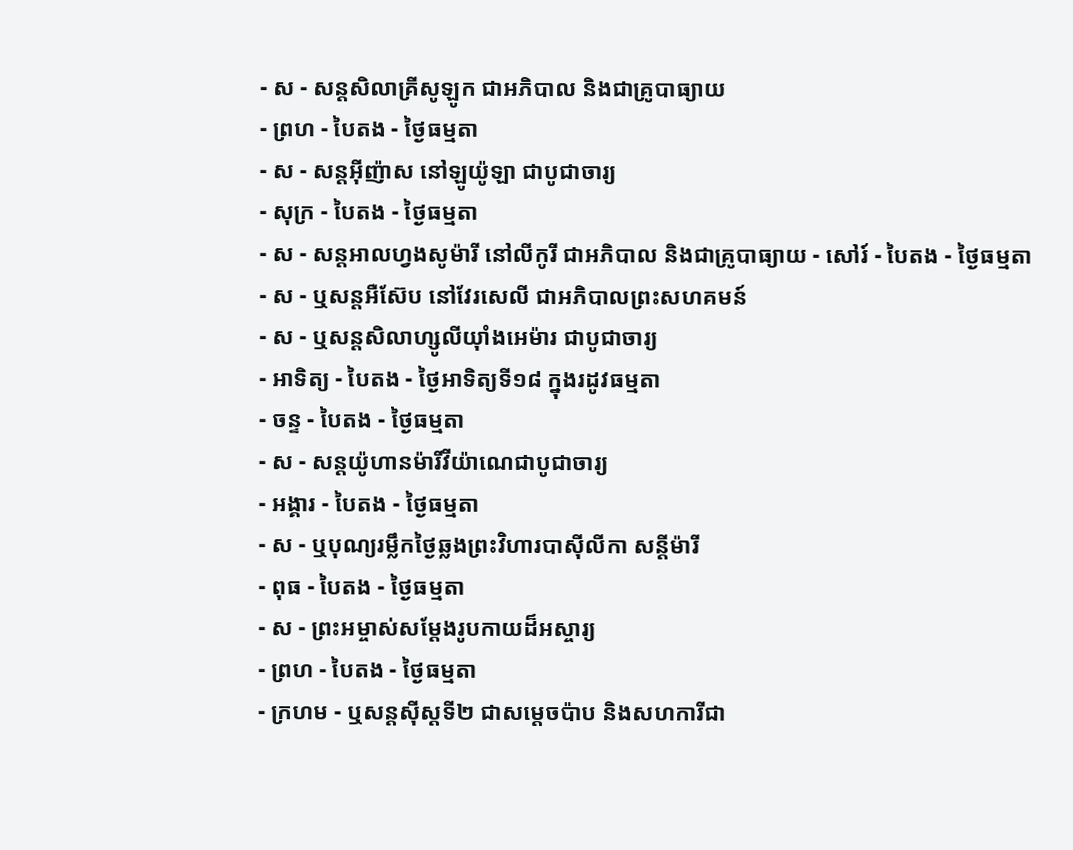- ស - សន្ដសិលាគ្រីសូឡូក ជាអភិបាល និងជាគ្រូបាធ្យាយ
- ព្រហ - បៃតង - ថ្ងៃធម្មតា
- ស - សន្ដអ៊ីញ៉ាស នៅឡូយ៉ូឡា ជាបូជាចារ្យ
- សុក្រ - បៃតង - ថ្ងៃធម្មតា
- ស - សន្ដអាលហ្វងសូម៉ារី នៅលីកូរី ជាអភិបាល និងជាគ្រូបាធ្យាយ - សៅរ៍ - បៃតង - ថ្ងៃធម្មតា
- ស - ឬសន្ដអឺស៊ែប នៅវែរសេលី ជាអភិបាលព្រះសហគមន៍
- ស - ឬសន្ដសិលាហ្សូលីយ៉ាំងអេម៉ារ ជាបូជាចារ្យ
- អាទិត្យ - បៃតង - ថ្ងៃអាទិត្យទី១៨ ក្នុងរដូវធម្មតា
- ចន្ទ - បៃតង - ថ្ងៃធម្មតា
- ស - សន្ដយ៉ូហានម៉ារីវីយ៉ាណេជាបូជាចារ្យ
- អង្គារ - បៃតង - ថ្ងៃធម្មតា
- ស - ឬបុណ្យរម្លឹកថ្ងៃឆ្លងព្រះវិហារបាស៊ីលីកា សន្ដីម៉ារី
- ពុធ - បៃតង - ថ្ងៃធម្មតា
- ស - ព្រះអម្ចាស់សម្ដែងរូបកាយដ៏អស្ចារ្យ
- ព្រហ - បៃតង - ថ្ងៃធម្មតា
- ក្រហម - ឬសន្ដស៊ីស្ដទី២ ជាសម្ដេចប៉ាប និងសហការីជា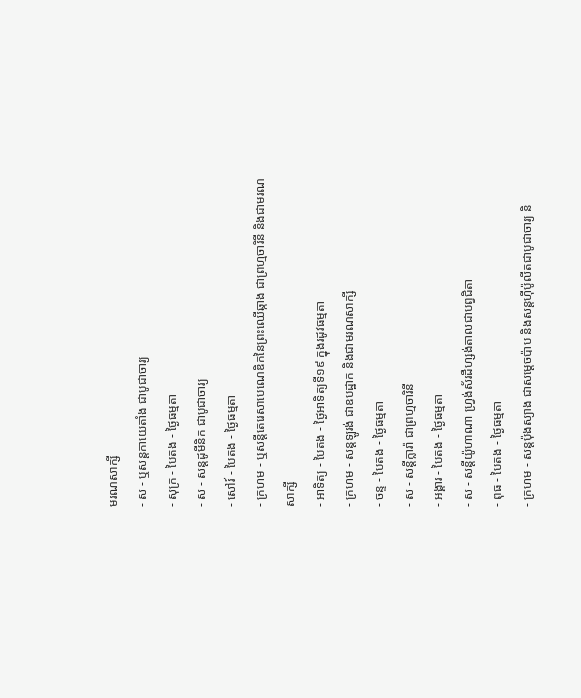មរណសាក្សី
- ស - ឬសន្ដកាយេតាំង ជាបូជាចារ្យ
- សុក្រ - បៃតង - ថ្ងៃធម្មតា
- ស - សន្ដដូមីនិក ជាបូជាចារ្យ
- សៅរ៍ - បៃតង - ថ្ងៃធម្មតា
- ក្រហម - ឬសន្ដីតេរេសាបេណេឌិកនៃព្រះឈើឆ្កាង ជាព្រហ្មចារិនី និងជាមរណសាក្សី
- អាទិត្យ - បៃតង - ថ្ងៃអាទិត្យទី១៩ ក្នុងរដូវធម្មតា
- ក្រហម - សន្ដឡូរង់ ជាឧបដ្ឋាក និងជាមរណសាក្សី
- ចន្ទ - បៃតង - ថ្ងៃធម្មតា
- ស - សន្ដីក្លារ៉ា ជាព្រហ្មចារិនី
- អង្គារ - បៃតង - ថ្ងៃធម្មតា
- ស - សន្ដីយ៉ូហាណា ហ្វ្រង់ស័រដឺហ្សង់តាលជាបព្វជិតា
- ពុធ - បៃតង - ថ្ងៃធម្មតា
- ក្រហម - សន្ដប៉ុងស្យាង ជាសម្ដេចប៉ាប និងសន្ដហ៊ីប៉ូលីតជាបូជាចារ្យ និ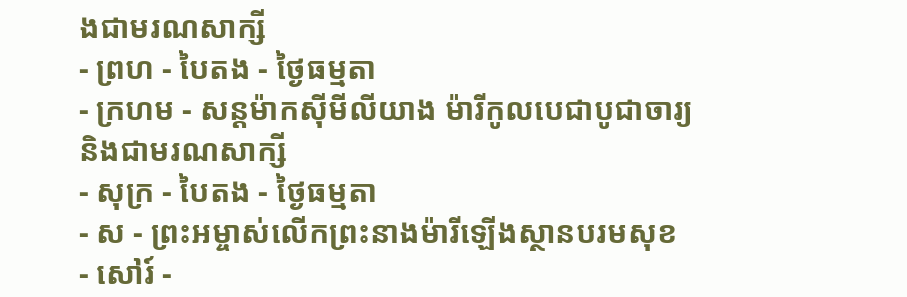ងជាមរណសាក្សី
- ព្រហ - បៃតង - ថ្ងៃធម្មតា
- ក្រហម - សន្ដម៉ាកស៊ីមីលីយាង ម៉ារីកូលបេជាបូជាចារ្យ និងជាមរណសាក្សី
- សុក្រ - បៃតង - ថ្ងៃធម្មតា
- ស - ព្រះអម្ចាស់លើកព្រះនាងម៉ារីឡើងស្ថានបរមសុខ
- សៅរ៍ -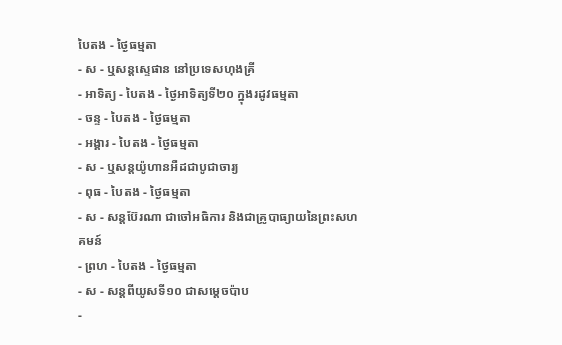បៃតង - ថ្ងៃធម្មតា
- ស - ឬសន្ដស្ទេផាន នៅប្រទេសហុងគ្រី
- អាទិត្យ - បៃតង - ថ្ងៃអាទិត្យទី២០ ក្នុងរដូវធម្មតា
- ចន្ទ - បៃតង - ថ្ងៃធម្មតា
- អង្គារ - បៃតង - ថ្ងៃធម្មតា
- ស - ឬសន្ដយ៉ូហានអឺដជាបូជាចារ្យ
- ពុធ - បៃតង - ថ្ងៃធម្មតា
- ស - សន្ដប៊ែរណា ជាចៅអធិការ និងជាគ្រូបាធ្យាយនៃព្រះសហគមន៍
- ព្រហ - បៃតង - ថ្ងៃធម្មតា
- ស - សន្ដពីយូសទី១០ ជាសម្ដេចប៉ាប
-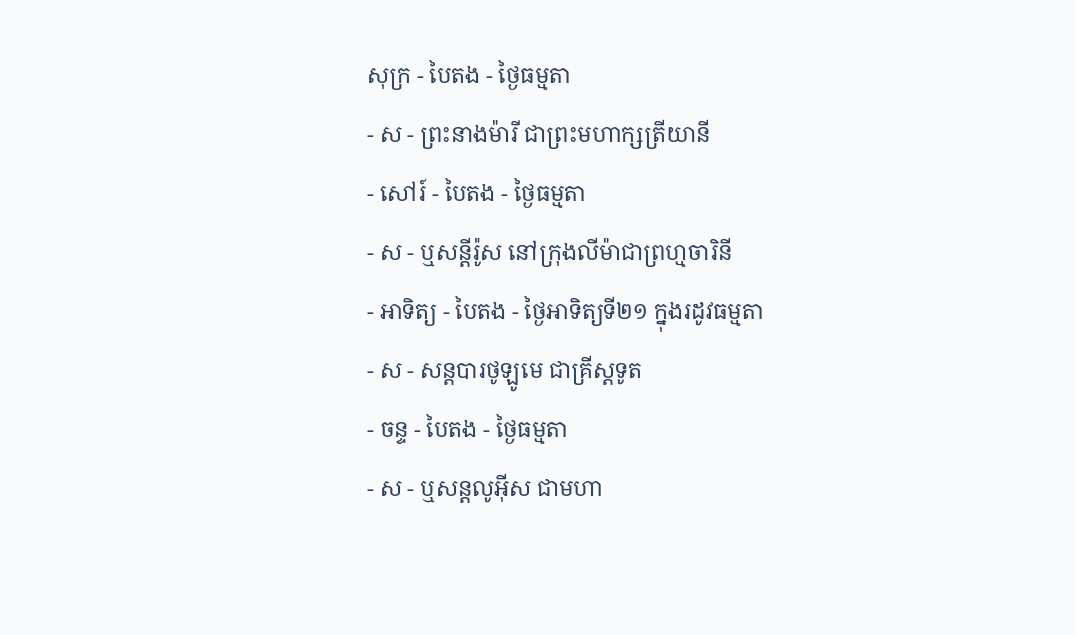សុក្រ - បៃតង - ថ្ងៃធម្មតា
- ស - ព្រះនាងម៉ារី ជាព្រះមហាក្សត្រីយានី
- សៅរ៍ - បៃតង - ថ្ងៃធម្មតា
- ស - ឬសន្ដីរ៉ូស នៅក្រុងលីម៉ាជាព្រហ្មចារិនី
- អាទិត្យ - បៃតង - ថ្ងៃអាទិត្យទី២១ ក្នុងរដូវធម្មតា
- ស - សន្ដបារថូឡូមេ ជាគ្រីស្ដទូត
- ចន្ទ - បៃតង - ថ្ងៃធម្មតា
- ស - ឬសន្ដលូអ៊ីស ជាមហា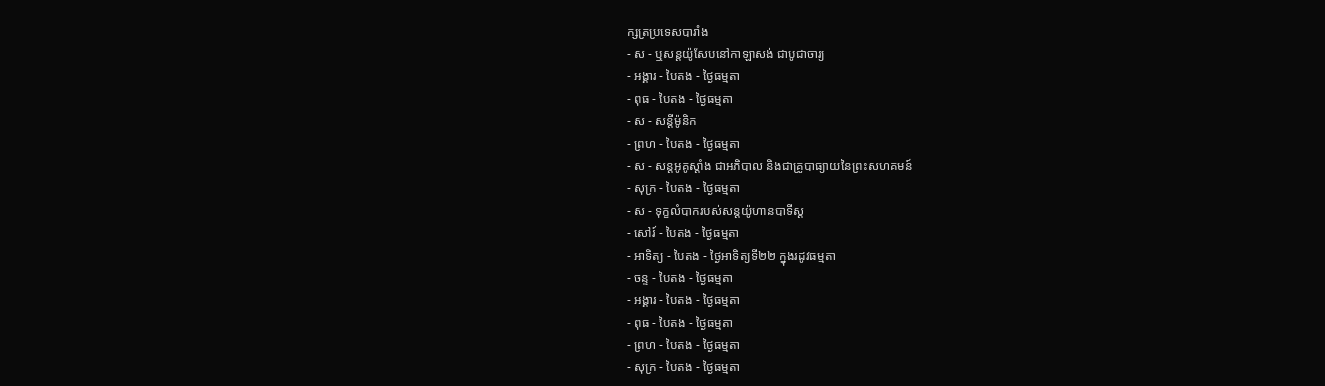ក្សត្រប្រទេសបារាំង
- ស - ឬសន្ដយ៉ូសែបនៅកាឡាសង់ ជាបូជាចារ្យ
- អង្គារ - បៃតង - ថ្ងៃធម្មតា
- ពុធ - បៃតង - ថ្ងៃធម្មតា
- ស - សន្ដីម៉ូនិក
- ព្រហ - បៃតង - ថ្ងៃធម្មតា
- ស - សន្ដអូគូស្ដាំង ជាអភិបាល និងជាគ្រូបាធ្យាយនៃព្រះសហគមន៍
- សុក្រ - បៃតង - ថ្ងៃធម្មតា
- ស - ទុក្ខលំបាករបស់សន្ដយ៉ូហានបាទីស្ដ
- សៅរ៍ - បៃតង - ថ្ងៃធម្មតា
- អាទិត្យ - បៃតង - ថ្ងៃអាទិត្យទី២២ ក្នុងរដូវធម្មតា
- ចន្ទ - បៃតង - ថ្ងៃធម្មតា
- អង្គារ - បៃតង - ថ្ងៃធម្មតា
- ពុធ - បៃតង - ថ្ងៃធម្មតា
- ព្រហ - បៃតង - ថ្ងៃធម្មតា
- សុក្រ - បៃតង - ថ្ងៃធម្មតា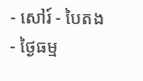- សៅរ៍ - បៃតង - ថ្ងៃធម្ម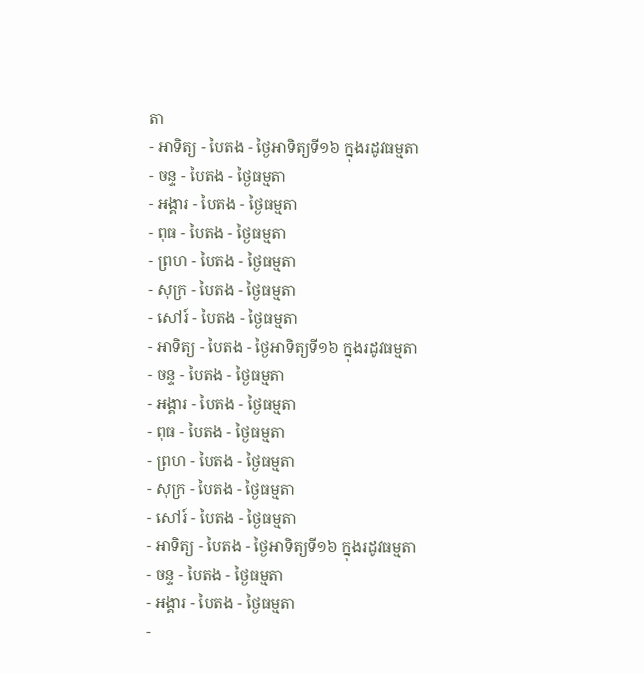តា
- អាទិត្យ - បៃតង - ថ្ងៃអាទិត្យទី១៦ ក្នុងរដូវធម្មតា
- ចន្ទ - បៃតង - ថ្ងៃធម្មតា
- អង្គារ - បៃតង - ថ្ងៃធម្មតា
- ពុធ - បៃតង - ថ្ងៃធម្មតា
- ព្រហ - បៃតង - ថ្ងៃធម្មតា
- សុក្រ - បៃតង - ថ្ងៃធម្មតា
- សៅរ៍ - បៃតង - ថ្ងៃធម្មតា
- អាទិត្យ - បៃតង - ថ្ងៃអាទិត្យទី១៦ ក្នុងរដូវធម្មតា
- ចន្ទ - បៃតង - ថ្ងៃធម្មតា
- អង្គារ - បៃតង - ថ្ងៃធម្មតា
- ពុធ - បៃតង - ថ្ងៃធម្មតា
- ព្រហ - បៃតង - ថ្ងៃធម្មតា
- សុក្រ - បៃតង - ថ្ងៃធម្មតា
- សៅរ៍ - បៃតង - ថ្ងៃធម្មតា
- អាទិត្យ - បៃតង - ថ្ងៃអាទិត្យទី១៦ ក្នុងរដូវធម្មតា
- ចន្ទ - បៃតង - ថ្ងៃធម្មតា
- អង្គារ - បៃតង - ថ្ងៃធម្មតា
-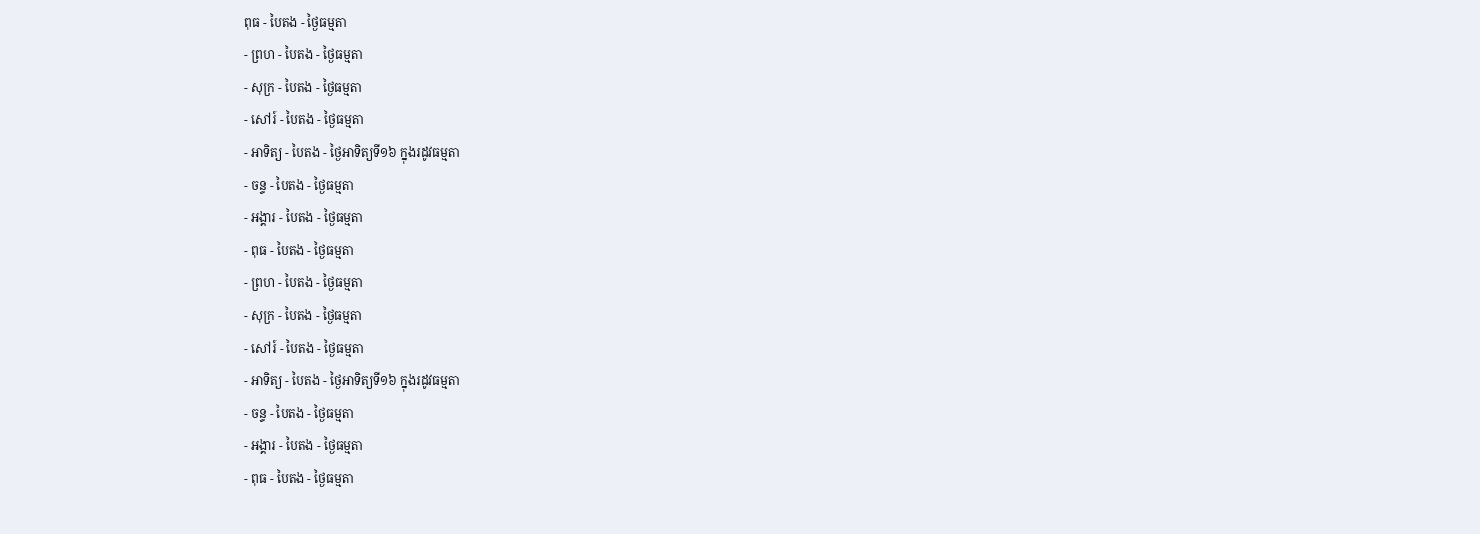ពុធ - បៃតង - ថ្ងៃធម្មតា
- ព្រហ - បៃតង - ថ្ងៃធម្មតា
- សុក្រ - បៃតង - ថ្ងៃធម្មតា
- សៅរ៍ - បៃតង - ថ្ងៃធម្មតា
- អាទិត្យ - បៃតង - ថ្ងៃអាទិត្យទី១៦ ក្នុងរដូវធម្មតា
- ចន្ទ - បៃតង - ថ្ងៃធម្មតា
- អង្គារ - បៃតង - ថ្ងៃធម្មតា
- ពុធ - បៃតង - ថ្ងៃធម្មតា
- ព្រហ - បៃតង - ថ្ងៃធម្មតា
- សុក្រ - បៃតង - ថ្ងៃធម្មតា
- សៅរ៍ - បៃតង - ថ្ងៃធម្មតា
- អាទិត្យ - បៃតង - ថ្ងៃអាទិត្យទី១៦ ក្នុងរដូវធម្មតា
- ចន្ទ - បៃតង - ថ្ងៃធម្មតា
- អង្គារ - បៃតង - ថ្ងៃធម្មតា
- ពុធ - បៃតង - ថ្ងៃធម្មតា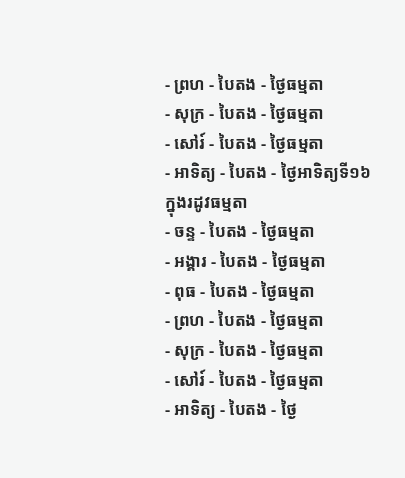- ព្រហ - បៃតង - ថ្ងៃធម្មតា
- សុក្រ - បៃតង - ថ្ងៃធម្មតា
- សៅរ៍ - បៃតង - ថ្ងៃធម្មតា
- អាទិត្យ - បៃតង - ថ្ងៃអាទិត្យទី១៦ ក្នុងរដូវធម្មតា
- ចន្ទ - បៃតង - ថ្ងៃធម្មតា
- អង្គារ - បៃតង - ថ្ងៃធម្មតា
- ពុធ - បៃតង - ថ្ងៃធម្មតា
- ព្រហ - បៃតង - ថ្ងៃធម្មតា
- សុក្រ - បៃតង - ថ្ងៃធម្មតា
- សៅរ៍ - បៃតង - ថ្ងៃធម្មតា
- អាទិត្យ - បៃតង - ថ្ងៃ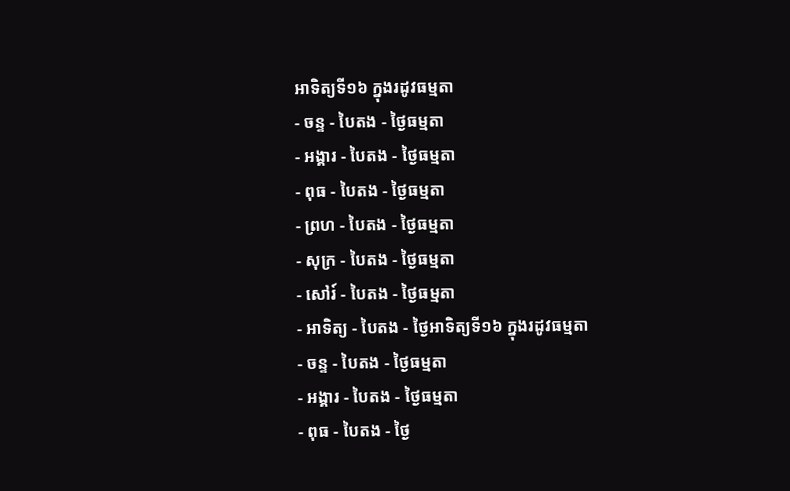អាទិត្យទី១៦ ក្នុងរដូវធម្មតា
- ចន្ទ - បៃតង - ថ្ងៃធម្មតា
- អង្គារ - បៃតង - ថ្ងៃធម្មតា
- ពុធ - បៃតង - ថ្ងៃធម្មតា
- ព្រហ - បៃតង - ថ្ងៃធម្មតា
- សុក្រ - បៃតង - ថ្ងៃធម្មតា
- សៅរ៍ - បៃតង - ថ្ងៃធម្មតា
- អាទិត្យ - បៃតង - ថ្ងៃអាទិត្យទី១៦ ក្នុងរដូវធម្មតា
- ចន្ទ - បៃតង - ថ្ងៃធម្មតា
- អង្គារ - បៃតង - ថ្ងៃធម្មតា
- ពុធ - បៃតង - ថ្ងៃ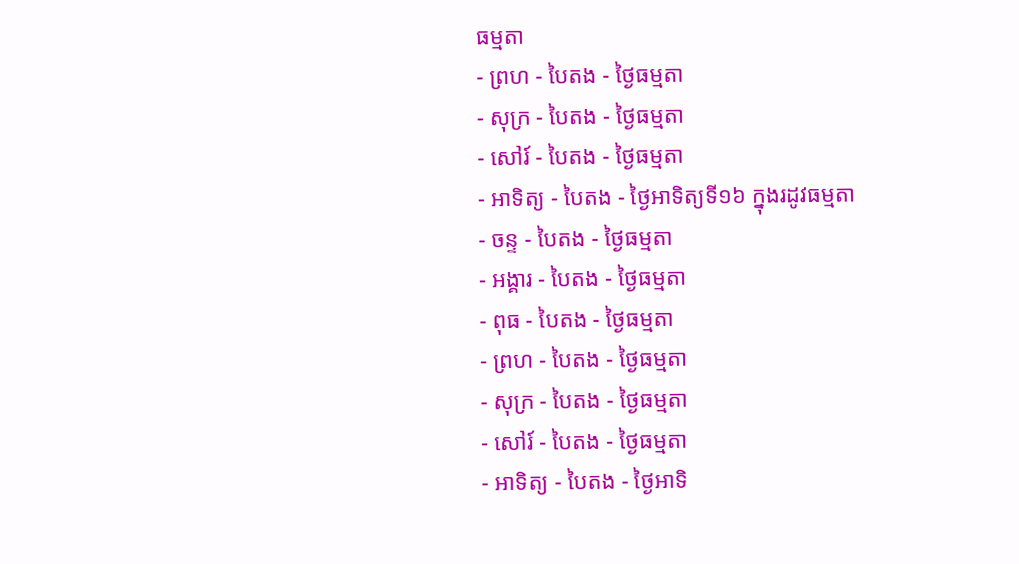ធម្មតា
- ព្រហ - បៃតង - ថ្ងៃធម្មតា
- សុក្រ - បៃតង - ថ្ងៃធម្មតា
- សៅរ៍ - បៃតង - ថ្ងៃធម្មតា
- អាទិត្យ - បៃតង - ថ្ងៃអាទិត្យទី១៦ ក្នុងរដូវធម្មតា
- ចន្ទ - បៃតង - ថ្ងៃធម្មតា
- អង្គារ - បៃតង - ថ្ងៃធម្មតា
- ពុធ - បៃតង - ថ្ងៃធម្មតា
- ព្រហ - បៃតង - ថ្ងៃធម្មតា
- សុក្រ - បៃតង - ថ្ងៃធម្មតា
- សៅរ៍ - បៃតង - ថ្ងៃធម្មតា
- អាទិត្យ - បៃតង - ថ្ងៃអាទិ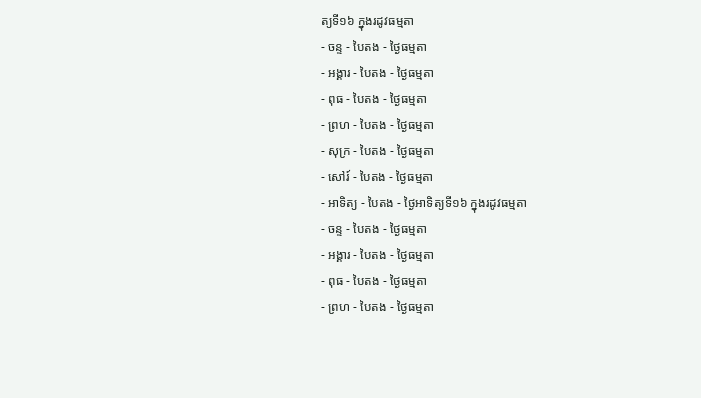ត្យទី១៦ ក្នុងរដូវធម្មតា
- ចន្ទ - បៃតង - ថ្ងៃធម្មតា
- អង្គារ - បៃតង - ថ្ងៃធម្មតា
- ពុធ - បៃតង - ថ្ងៃធម្មតា
- ព្រហ - បៃតង - ថ្ងៃធម្មតា
- សុក្រ - បៃតង - ថ្ងៃធម្មតា
- សៅរ៍ - បៃតង - ថ្ងៃធម្មតា
- អាទិត្យ - បៃតង - ថ្ងៃអាទិត្យទី១៦ ក្នុងរដូវធម្មតា
- ចន្ទ - បៃតង - ថ្ងៃធម្មតា
- អង្គារ - បៃតង - ថ្ងៃធម្មតា
- ពុធ - បៃតង - ថ្ងៃធម្មតា
- ព្រហ - បៃតង - ថ្ងៃធម្មតា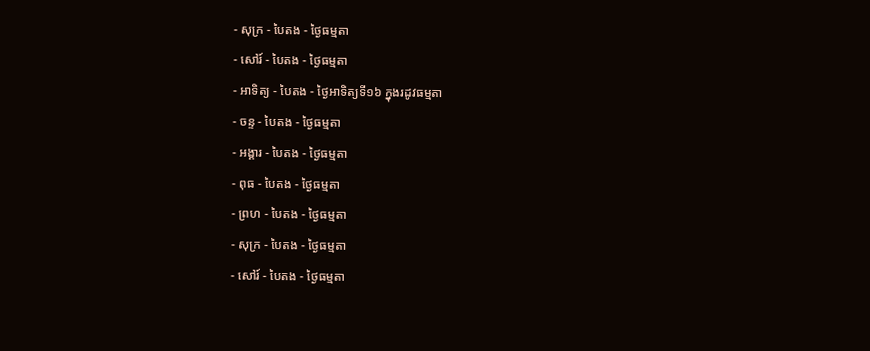- សុក្រ - បៃតង - ថ្ងៃធម្មតា
- សៅរ៍ - បៃតង - ថ្ងៃធម្មតា
- អាទិត្យ - បៃតង - ថ្ងៃអាទិត្យទី១៦ ក្នុងរដូវធម្មតា
- ចន្ទ - បៃតង - ថ្ងៃធម្មតា
- អង្គារ - បៃតង - ថ្ងៃធម្មតា
- ពុធ - បៃតង - ថ្ងៃធម្មតា
- ព្រហ - បៃតង - ថ្ងៃធម្មតា
- សុក្រ - បៃតង - ថ្ងៃធម្មតា
- សៅរ៍ - បៃតង - ថ្ងៃធម្មតា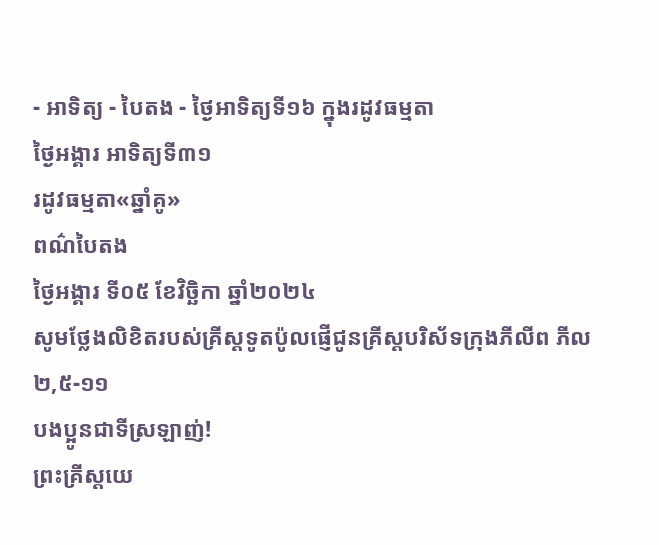- អាទិត្យ - បៃតង - ថ្ងៃអាទិត្យទី១៦ ក្នុងរដូវធម្មតា
ថ្ងៃអង្គារ អាទិត្យទី៣១
រដូវធម្មតា«ឆ្នាំគូ»
ពណ៌បៃតង
ថ្ងៃអង្គារ ទី០៥ ខែវិច្ឆិកា ឆ្នាំ២០២៤
សូមថ្លែងលិខិតរបស់គ្រីស្ដទូតប៉ូលផ្ញើជូនគ្រីស្ដបរិស័ទក្រុងភីលីព ភីល ២,៥-១១
បងប្អូនជាទីស្រឡាញ់!
ព្រះគ្រីស្តយេ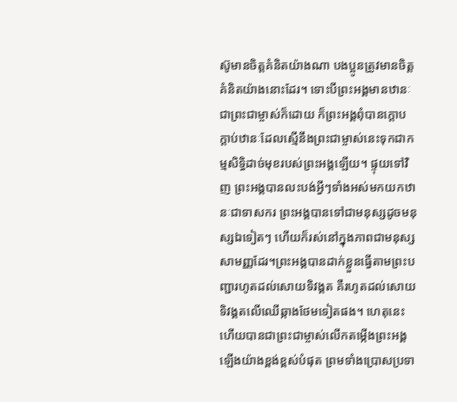ស៊ូមានចិត្តគំនិតយ៉ាងណា បងប្អូនត្រូវមានចិត្តគំនិតយ៉ាងនោះដែរ។ ទោះបីព្រះអង្គមានឋានៈជាព្រះជាម្ចាស់ក៏ដោយ ក៏ព្រះអង្គពុំបានក្ដោបក្តាប់ឋានៈដែលស្មើនឹងព្រះជាម្ចាស់នេះទុកជាកម្មសិទ្ធិដាច់មុខរបស់ព្រះអង្គឡើយ។ ផ្ទុយទៅវិញ ព្រះអង្គបានលះបង់អ្វីៗទាំងអស់មកយកឋានៈជាទាសករ ព្រះអង្គបានទៅជាមនុស្សដូចមនុស្សឯទៀតៗ ហើយក៏រស់នៅក្នុងភាពជាមនុស្សសាមញ្ញដែរ។ព្រះអង្គបានដាក់ខ្លួនធ្វើតាមព្រះបញ្ជារហូតដល់សោយទិវង្គត គឺរហូតដល់សោយទិវង្គតលើឈើឆ្កាងថែមទៀតផង។ ហេតុនេះហើយបានជាព្រះជាម្ចាស់លើកតម្កើងព្រះអង្គឡើងយ៉ាងខ្ពង់ខ្ពស់បំផុត ព្រមទាំងប្រោសប្រទា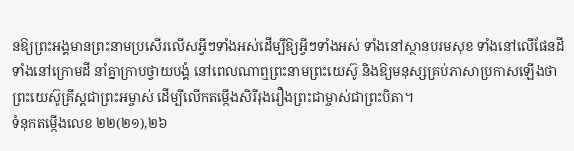នឱ្យព្រះអង្គមានព្រះនាមប្រសើរលើសអ្វីៗទាំងអស់ដើម្បីឱ្យអ្វីៗទាំងអស់ ទាំងនៅស្ថានបរមសុខ ទាំងនៅលើផែនដី ទាំងនៅក្រោមដី នាំគ្នាក្រាបថ្វាយបង្គំ នៅពេលណាឮព្រះនាមព្រះយេស៊ូ និងឱ្យមនុស្សគ្រប់ភាសាប្រកាសឡើងថា ព្រះយេស៊ូគ្រីស្តជាព្រះអម្ចាស់ ដើម្បីលើកតម្កើងសិរីរុងរឿងព្រះជាម្ចាស់ជាព្រះបិតា។
ទំនុកតម្កើងលេខ ២២(២១),២៦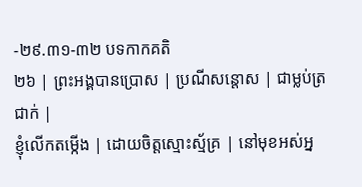-២៩.៣១-៣២ បទកាកគតិ
២៦ | ព្រះអង្គបានប្រោស | ប្រណីសន្ដោស | ជាម្លប់ត្រជាក់ |
ខ្ញុំលើកតម្កើង | ដោយចិត្តស្មោះស្ម័គ្រ | នៅមុខអស់អ្ន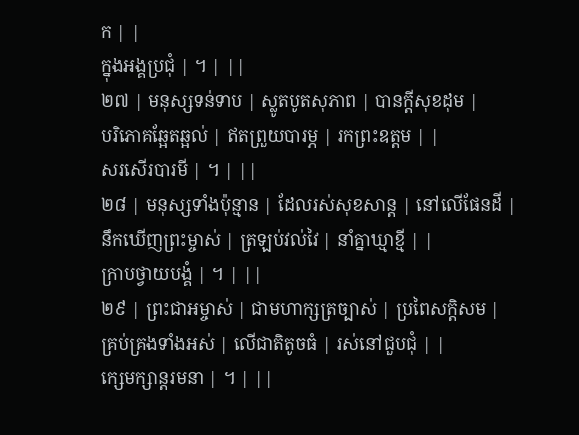ក | |
ក្នុងអង្គប្រជុំ | ។ | ||
២៧ | មនុស្សទន់ទាប | ស្លូតបូតសុភាព | បានក្ដីសុខដុម |
បរិភោគឆ្អែតឆ្អល់ | ឥតព្រួយបារម្ភ | រកព្រះឧត្តម | |
សរសើរបារមី | ។ | ||
២៨ | មនុស្សទាំងប៉ុន្មាន | ដែលរស់សុខសាន្ដ | នៅលើផែនដី |
នឹកឃើញព្រះម្ចាស់ | ត្រឡប់វល់វៃ | នាំគ្នាឃ្មាខ្មី | |
ក្រាបថ្វាយបង្គំ | ។ | ||
២៩ | ព្រះជាអម្ចាស់ | ជាមហាក្សត្រច្បាស់ | ប្រពៃសក្ដិសម |
គ្រប់គ្រងទាំងអស់ | លើជាតិតូចធំ | រស់នៅជួបជុំ | |
ក្សេមក្សាន្ដរមនា | ។ | ||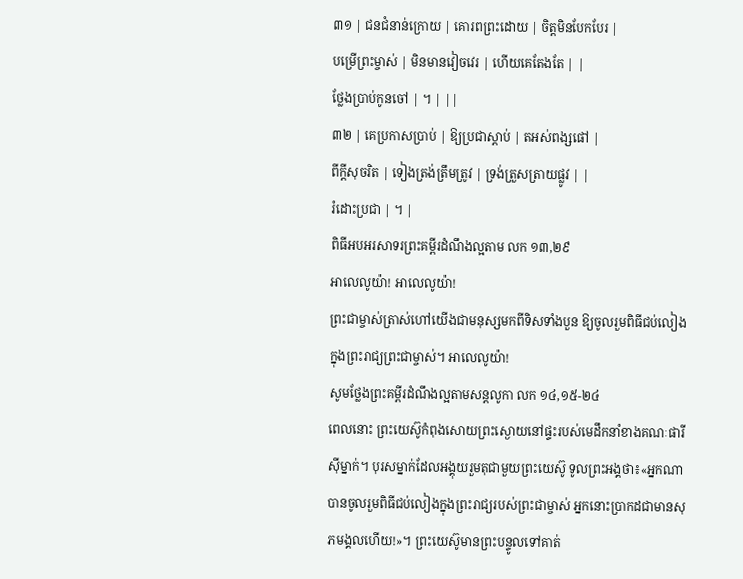៣១ | ជនជំនាន់ក្រោយ | គោរពព្រះដោយ | ចិត្តមិនបែកបែរ |
បម្រើព្រះម្ចាស់ | មិនមានវៀចវេរ | ហើយគេតែងតែ | |
ថ្លែងប្រាប់កូនចៅ | ។ | ||
៣២ | គេប្រកាសប្រាប់ | ឱ្យប្រជាស្ដាប់ | តអស់ពង្សផៅ |
ពីក្ដីសុចរិត | ទៀងត្រង់ត្រឹមត្រូវ | ទ្រង់ត្រួសត្រាយផ្លូវ | |
រំដោះប្រជា | ។ |
ពិធីអបអរសាទរព្រះគម្ពីរដំណឹងល្អតាម លក ១៣,២៩
អាលេលូយ៉ា! អាលេលូយ៉ា!
ព្រះជាម្ចាស់ត្រាស់ហៅយើងជាមនុស្សមកពីទិសទាំងបួន ឱ្យចូលរួមពិធីជប់លៀងក្នុងព្រះរាជ្យព្រះជាម្ចាស់។ អាលេលូយ៉ា!
សូមថ្លែងព្រះគម្ពីរដំណឹងល្អតាមសន្តលូកា លក ១៤,១៥-២៤
ពេលនោះ ព្រះយេស៊ូកំពុងសោយព្រះស្ងោយនៅផ្ទះរបស់មេដឹកនាំខាងគណៈផារីស៊ីម្នាក់។ បុរសម្នាក់ដែលអង្គុយរួមតុជាមួយព្រះយេស៊ូ ទូលព្រះអង្គថា៖«អ្នកណាបានចូលរួមពិធីជប់លៀងក្នុងព្រះរាជ្យរបស់ព្រះជាម្ចាស់ អ្នកនោះប្រាកដជាមានសុភមង្គលហើយ!»។ ព្រះយេស៊ូមានព្រះបន្ទូលទៅគាត់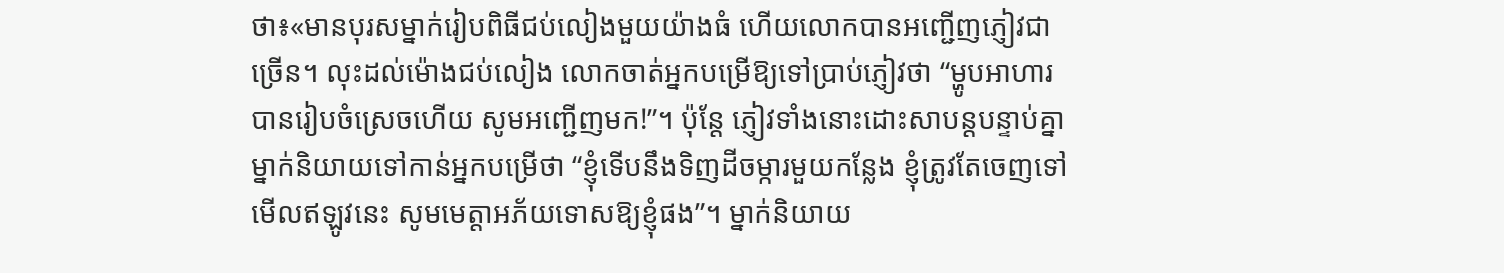ថា៖«មានបុរសម្នាក់រៀបពិធីជប់លៀងមួយយ៉ាងធំ ហើយលោកបានអញ្ជើញភ្ញៀវជាច្រើន។ លុះដល់ម៉ោងជប់លៀង លោកចាត់អ្នកបម្រើឱ្យទៅប្រាប់ភ្ញៀវថា “ម្ហូបអាហារបានរៀបចំស្រេចហើយ សូមអញ្ជើញមក!”។ ប៉ុន្តែ ភ្ញៀវទាំងនោះដោះសាបន្ដបន្ទាប់គ្នា ម្នាក់និយាយទៅកាន់អ្នកបម្រើថា “ខ្ញុំទើបនឹងទិញដីចម្ការមួយកន្លែង ខ្ញុំត្រូវតែចេញទៅមើលឥឡូវនេះ សូមមេត្តាអភ័យទោសឱ្យខ្ញុំផង”។ ម្នាក់និយាយ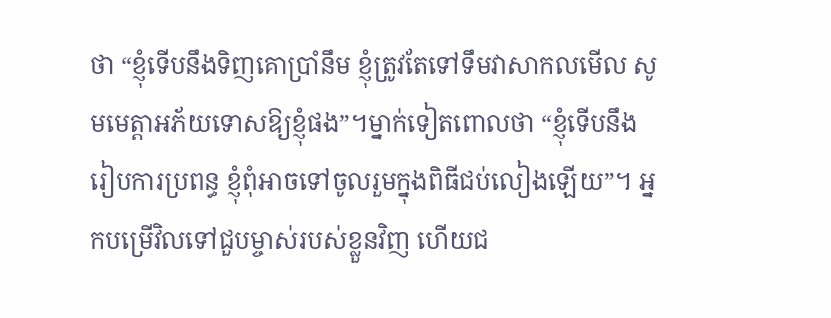ថា “ខ្ញុំទើបនឹងទិញគោប្រាំនឹម ខ្ញុំត្រូវតែទៅទឹមវាសាកលមើល សូមមេត្តាអភ័យទោសឱ្យខ្ញុំផង”។ម្នាក់ទៀតពោលថា “ខ្ញុំទើបនឹងរៀបការប្រពន្ធ ខ្ញុំពុំអាចទៅចូលរួមក្នុងពិធីជប់លៀងឡើយ”។ អ្នកបម្រើវិលទៅជួបម្ចាស់របស់ខ្លួនវិញ ហើយជ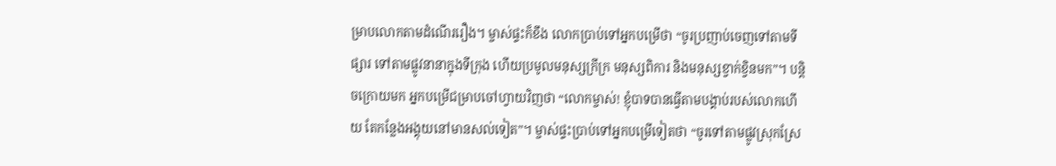ម្រាបលោកតាមដំណើររឿង។ ម្ចាស់ផ្ទះក៏ខឹង លោកប្រាប់ទៅអ្នកបម្រើថា “ចូរប្រញាប់ចេញទៅតាមទីផ្សារ ទៅតាមផ្លូវនានាក្នុងទីក្រុង ហើយប្រមូលមនុស្សក្រីក្រ មនុស្សពិការ និងមនុស្សខ្វាក់ខ្វិនមក”។ បន្ដិចក្រោយមក អ្នកបម្រើជម្រាបចៅហ្វាយវិញថា “លោកម្ចាស់! ខ្ញុំបាទបានធ្វើតាមបង្គាប់របស់លោកហើយ តែកន្លែងអង្គុយនៅមានសល់ទៀត”។ ម្ចាស់ផ្ទះប្រាប់ទៅអ្នកបម្រើទៀតថា “ចូរទៅតាមផ្លូវស្រុកស្រែ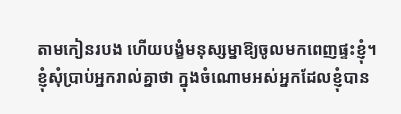តាមកៀនរបង ហើយបង្ខំមនុស្សម្នាឱ្យចូលមកពេញផ្ទះខ្ញុំ។ ខ្ញុំសុំប្រាប់អ្នករាល់គ្នាថា ក្នុងចំណោមអស់អ្នកដែលខ្ញុំបាន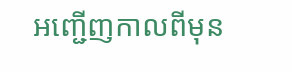អញ្ជើញកាលពីមុន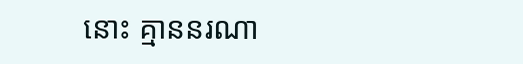នោះ គ្មាននរណា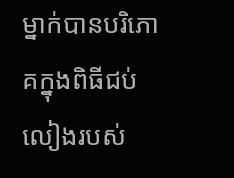ម្នាក់បានបរិភោគក្នុងពិធីជប់លៀងរបស់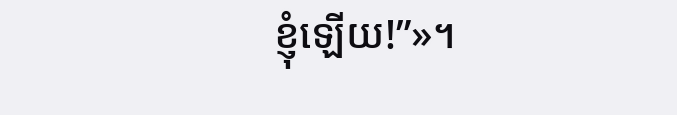ខ្ញុំឡើយ!”»។